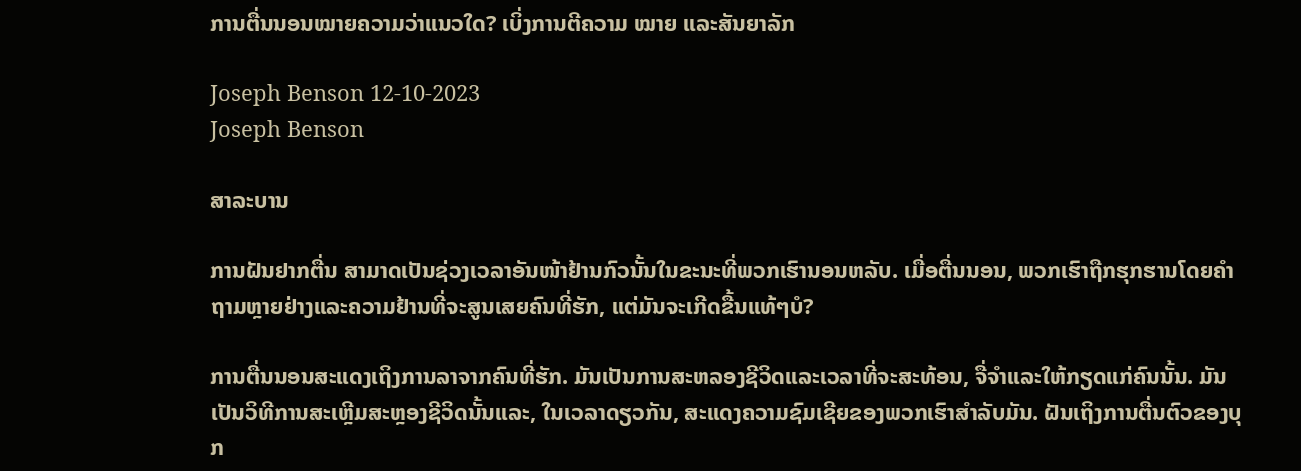ການຕື່ນນອນໝາຍຄວາມວ່າແນວໃດ? ເບິ່ງການຕີຄວາມ ໝາຍ ແລະສັນຍາລັກ

Joseph Benson 12-10-2023
Joseph Benson

ສາລະບານ

ການຝັນຢາກຕື່ນ ສາມາດເປັນຊ່ວງເວລາອັນໜ້າຢ້ານກົວນັ້ນໃນຂະນະທີ່ພວກເຮົານອນຫລັບ. ເມື່ອຕື່ນນອນ, ພວກເຮົາຖືກຮຸກຮານໂດຍຄໍາຖາມຫຼາຍຢ່າງແລະຄວາມຢ້ານທີ່ຈະສູນເສຍຄົນທີ່ຮັກ, ແຕ່ມັນຈະເກີດຂື້ນແທ້ໆບໍ?

ການຕື່ນນອນສະແດງເຖິງການລາຈາກຄົນທີ່ຮັກ. ມັນເປັນການສະຫລອງຊີວິດແລະເວລາທີ່ຈະສະທ້ອນ, ຈື່ຈໍາແລະໃຫ້ກຽດແກ່ຄົນນັ້ນ. ມັນເປັນວິທີການສະເຫຼີມສະຫຼອງຊີວິດນັ້ນແລະ, ໃນເວລາດຽວກັນ, ສະແດງຄວາມຊົມເຊີຍຂອງພວກເຮົາສໍາລັບມັນ. ຝັນເຖິງການຕື່ນຕົວຂອງບຸກ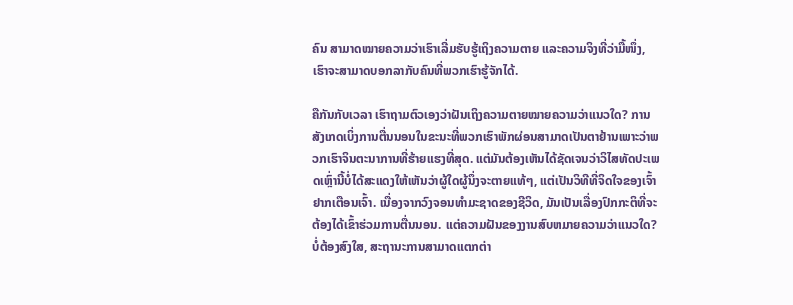ຄົນ ສາມາດໝາຍຄວາມວ່າເຮົາເລີ່ມຮັບຮູ້ເຖິງຄວາມຕາຍ ແລະຄວາມຈິງທີ່ວ່າມື້ໜຶ່ງ, ເຮົາຈະສາມາດບອກລາກັບຄົນທີ່ພວກເຮົາຮູ້ຈັກໄດ້.

ຄືກັນກັບເວລາ ເຮົາຖາມຕົວເອງວ່າຝັນເຖິງຄວາມຕາຍໝາຍຄວາມວ່າແນວໃດ? ການສັງເກດເບິ່ງການຕື່ນນອນໃນຂະນະທີ່ພວກເຮົາພັກຜ່ອນສາມາດເປັນຕາຢ້ານເພາະວ່າພວກເຮົາຈິນຕະນາການທີ່ຮ້າຍແຮງທີ່ສຸດ. ແຕ່ມັນຕ້ອງເຫັນໄດ້ຊັດເຈນວ່າວິໄສທັດປະເພດເຫຼົ່ານີ້ບໍ່ໄດ້ສະແດງໃຫ້ເຫັນວ່າຜູ້ໃດຜູ້ນຶ່ງຈະຕາຍແທ້ໆ, ແຕ່ເປັນວິທີທີ່ຈິດໃຈຂອງເຈົ້າຢາກເຕືອນເຈົ້າ. ເນື່ອງຈາກວົງຈອນທໍາມະຊາດຂອງຊີວິດ, ມັນເປັນເລື່ອງປົກກະຕິທີ່ຈະຕ້ອງໄດ້ເຂົ້າຮ່ວມການຕື່ນນອນ. ແຕ່ຄວາມຝັນຂອງງານສົບຫມາຍຄວາມວ່າແນວໃດ? ບໍ່ຕ້ອງສົງໃສ, ສະຖານະການສາມາດແຕກຕ່າ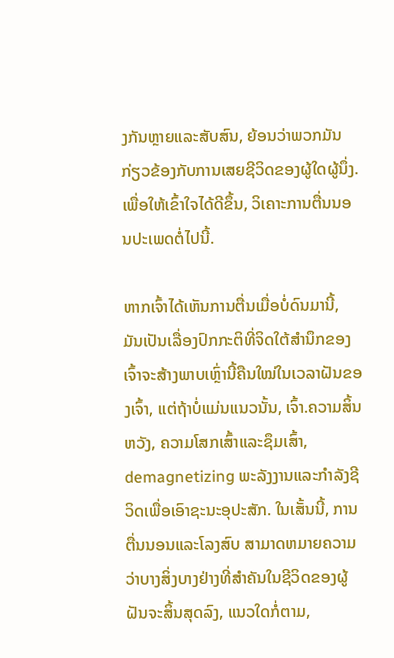ງກັນຫຼາຍແລະສັບສົນ, ຍ້ອນວ່າພວກມັນກ່ຽວຂ້ອງກັບການເສຍຊີວິດຂອງຜູ້ໃດຜູ້ນຶ່ງ. ເພື່ອໃຫ້ເຂົ້າໃຈໄດ້ດີຂຶ້ນ, ວິເຄາະການຕື່ນນອນປະເພດຕໍ່ໄປນີ້.

ຫາກເຈົ້າໄດ້ເຫັນການຕື່ນເມື່ອບໍ່ດົນມານີ້, ມັນເປັນເລື່ອງປົກກະຕິທີ່ຈິດໃຕ້ສຳນຶກຂອງເຈົ້າຈະສ້າງພາບເຫຼົ່ານີ້ຄືນໃໝ່ໃນເວລາຝັນຂອງເຈົ້າ, ແຕ່ຖ້າບໍ່ແມ່ນແນວນັ້ນ, ເຈົ້າ.ຄວາມສິ້ນຫວັງ, ຄວາມໂສກເສົ້າແລະຊຶມເສົ້າ, demagnetizing ພະລັງງານແລະກໍາລັງຊີວິດເພື່ອເອົາຊະນະອຸປະສັກ. ໃນເສັ້ນນີ້, ການຕື່ນນອນແລະໂລງສົບ ສາມາດຫມາຍຄວາມວ່າບາງສິ່ງບາງຢ່າງທີ່ສໍາຄັນໃນຊີວິດຂອງຜູ້ຝັນຈະສິ້ນສຸດລົງ, ແນວໃດກໍ່ຕາມ,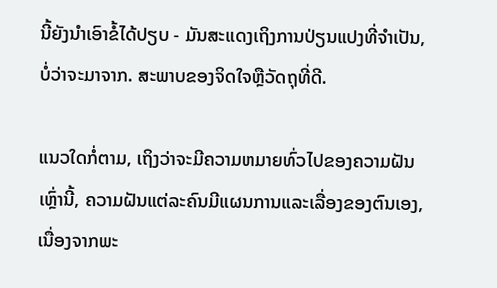ນີ້ຍັງນໍາເອົາຂໍ້ໄດ້ປຽບ - ມັນສະແດງເຖິງການປ່ຽນແປງທີ່ຈໍາເປັນ, ບໍ່ວ່າຈະມາຈາກ. ສະພາບຂອງຈິດໃຈຫຼືວັດຖຸທີ່ດີ.

ແນວໃດກໍ່ຕາມ, ເຖິງວ່າຈະມີຄວາມຫມາຍທົ່ວໄປຂອງຄວາມຝັນເຫຼົ່ານີ້, ຄວາມຝັນແຕ່ລະຄົນມີແຜນການແລະເລື່ອງຂອງຕົນເອງ, ເນື່ອງຈາກພະ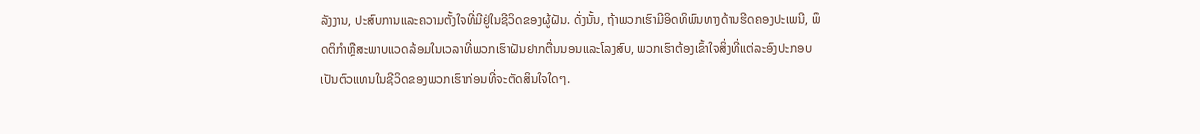ລັງງານ, ປະສົບການແລະຄວາມຕັ້ງໃຈທີ່ມີຢູ່ໃນຊີວິດຂອງຜູ້ຝັນ. ດັ່ງນັ້ນ, ຖ້າພວກເຮົາມີອິດທິພົນທາງດ້ານຮີດຄອງປະເພນີ, ພຶດຕິກໍາຫຼືສະພາບແວດລ້ອມໃນເວລາທີ່ພວກເຮົາຝັນຢາກຕື່ນນອນແລະໂລງສົບ, ພວກເຮົາຕ້ອງເຂົ້າໃຈສິ່ງທີ່ແຕ່ລະອົງປະກອບເປັນຕົວແທນໃນຊີວິດຂອງພວກເຮົາກ່ອນທີ່ຈະຕັດສິນໃຈໃດໆ.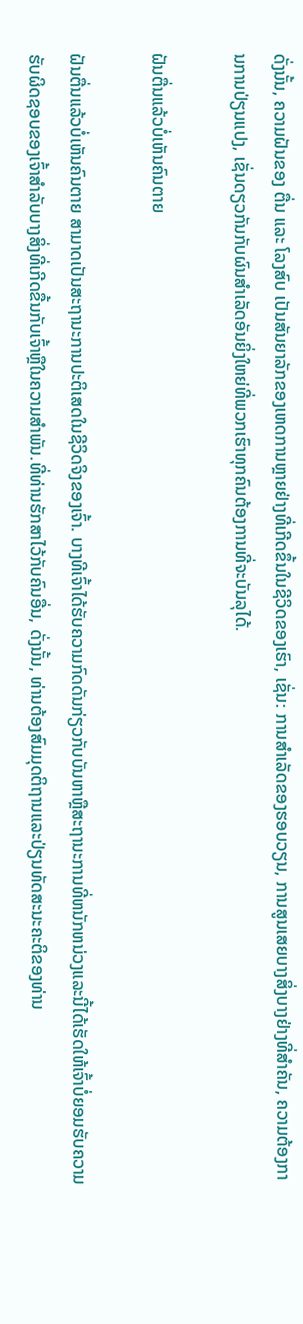ດັ່ງນັ້ນ, ຄວາມຝັນຂອງ ຕື່ນ ແລະ ໂລງສົບ ເປັນສັນຍາລັກຂອງເຫດການຫຼາຍຢ່າງທີ່ເກີດຂຶ້ນໃນຊີວິດຂອງເຮົາ, ເຊັ່ນ: ການສໍາເລັດຂອງຮອບວຽນ, ການສູນເສຍບາງສິ່ງບາງຢ່າງທີ່ສໍາຄັນ, ຄວາມຕ້ອງການການປ່ຽນແປງ, ເຊັ່ນດຽວກັນກັບຜົນສໍາເລັດອັນຍິ່ງໃຫຍ່ທີ່ພວກເຮົາທຸກຄົນຕ້ອງການທີ່ຈະບັນລຸໄດ້.

ຝັນຕື່ນແລ້ວບໍ່ເຫັນຄົນຕາຍ

ຝັນຕື່ນແລ້ວບໍ່ເຫັນຄົນຕາຍ ສາມາດເປັນສະຖານະການປະຕິເສດໃນຊີວິດຈິງຂອງເຈົ້າ. ບາງທີເຈົ້າໄດ້ຮັບຄວາມກົດດັນກ່ຽວກັບບັນຫາຫຼືສະຖານະການທີ່ຫນັກຫນ່ວງແລະນີ້ໄດ້ເຮັດໃຫ້ເຈົ້າບໍ່ຍອມຮັບຄວາມຮັບຜິດຊອບຂອງເຈົ້າສໍາລັບບາງສິ່ງທີ່ເກີດຂື້ນກັບເຈົ້າຫຼືໃນຄວາມສໍາພັນ.ທີ່ທ່ານຮັກສາໄວ້ກັບຄົນອື່ນ, ດັ່ງນັ້ນ, ທ່ານຕ້ອງສົມມຸດຕິຖານແລະປ່ຽນທັດສະນະຄະຕິຂອງທ່ານ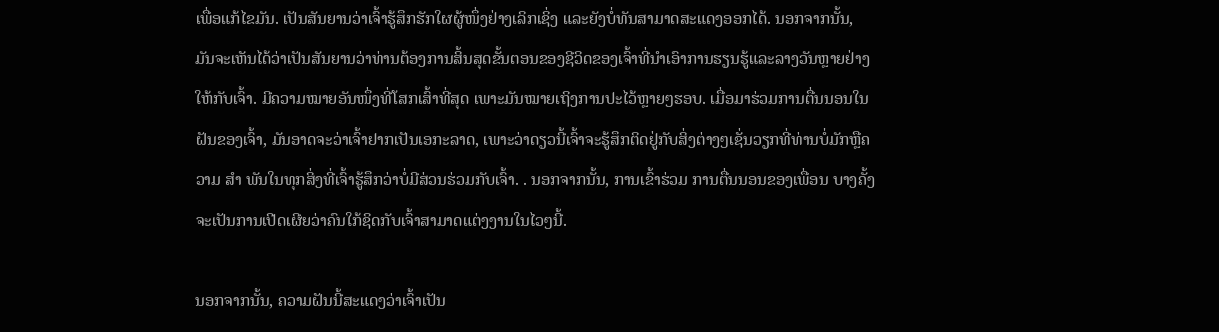ເພື່ອແກ້ໄຂມັນ. ເປັນສັນຍານວ່າເຈົ້າຮູ້ສຶກຮັກໃຜຜູ້ໜຶ່ງຢ່າງເລິກເຊິ່ງ ແລະຍັງບໍ່ທັນສາມາດສະແດງອອກໄດ້. ນອກຈາກນັ້ນ, ມັນຈະເຫັນໄດ້ວ່າເປັນສັນຍານວ່າທ່ານຕ້ອງການສິ້ນສຸດຂັ້ນຕອນຂອງຊີວິດຂອງເຈົ້າທີ່ນໍາເອົາການຮຽນຮູ້ແລະລາງວັນຫຼາຍຢ່າງໃຫ້ກັບເຈົ້າ. ມີຄວາມໝາຍອັນໜຶ່ງທີ່ໂສກເສົ້າທີ່ສຸດ ເພາະມັນໝາຍເຖິງການປະໄວ້ຫຼາຍໆຮອບ. ເມື່ອມາຮ່ວມການຕື່ນນອນໃນຝັນຂອງເຈົ້າ, ມັນອາດຈະວ່າເຈົ້າຢາກເປັນເອກະລາດ, ເພາະວ່າດຽວນີ້ເຈົ້າຈະຮູ້ສຶກຕິດຢູ່ກັບສິ່ງຕ່າງໆເຊັ່ນວຽກທີ່ທ່ານບໍ່ມັກຫຼືຄວາມ ສຳ ພັນໃນທຸກສິ່ງທີ່ເຈົ້າຮູ້ສຶກວ່າບໍ່ມີສ່ວນຮ່ວມກັບເຈົ້າ. . ນອກຈາກນັ້ນ, ການເຂົ້າຮ່ວມ ການຕື່ນນອນຂອງເພື່ອນ ບາງຄັ້ງຈະເປັນການເປີດເຜີຍວ່າຄົນໃກ້ຊິດກັບເຈົ້າສາມາດແຕ່ງງານໃນໄວໆນີ້.

ນອກຈາກນັ້ນ, ຄວາມຝັນນີ້ສະແດງວ່າເຈົ້າເປັນ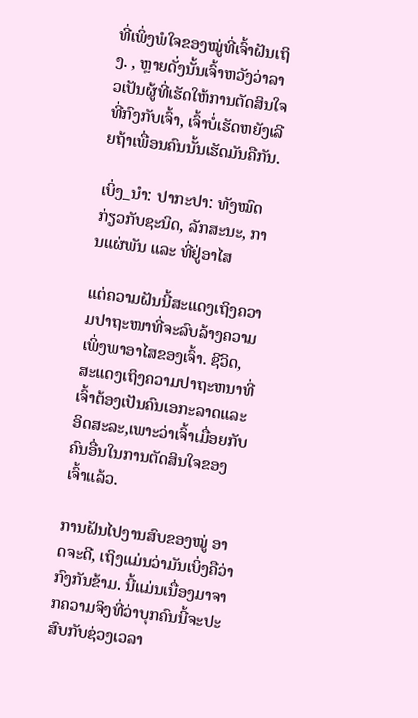ທີ່ເພິ່ງພໍໃຈຂອງໝູ່ທີ່ເຈົ້າຝັນເຖິງ. , ຫຼາຍດັ່ງນັ້ນເຈົ້າຫວັງວ່າລາວເປັນຜູ້ທີ່ເຮັດໃຫ້ການຕັດສິນໃຈທີ່ກົງກັບເຈົ້າ, ເຈົ້າບໍ່ເຮັດຫຍັງເລີຍຖ້າເພື່ອນຄົນນັ້ນເຮັດມັນຄືກັນ.

ເບິ່ງ_ນຳ: ປາກະປາ: ທັງໝົດກ່ຽວກັບຊະນິດ, ລັກສະນະ, ການແຜ່ພັນ ແລະ ທີ່ຢູ່ອາໄສ

ແຕ່ຄວາມຝັນນີ້ສະແດງເຖິງຄວາມປາຖະໜາທີ່ຈະລົບລ້າງຄວາມເພິ່ງພາອາໄສຂອງເຈົ້າ. ຊີວິດ, ສະແດງເຖິງຄວາມປາຖະຫນາທີ່ເຈົ້າຕ້ອງເປັນຄົນເອກະລາດແລະອິດສະລະ,ເພາະວ່າເຈົ້າເມື່ອຍກັບຄົນອື່ນໃນການຕັດສິນໃຈຂອງເຈົ້າແລ້ວ.

ການຝັນໄປງານສົບຂອງໝູ່ ອາດຈະດີ, ເຖິງແມ່ນວ່າມັນເບິ່ງຄືວ່າກົງກັນຂ້າມ. ນີ້ແມ່ນເນື່ອງມາຈາກຄວາມຈິງທີ່ວ່າບຸກຄົນນີ້ຈະປະສົບກັບຊ່ວງເວລາ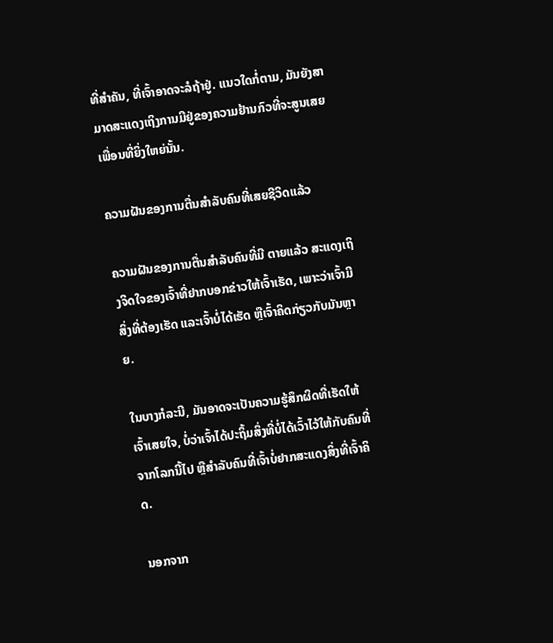ທີ່ສໍາຄັນ, ທີ່ເຈົ້າອາດຈະລໍຖ້າຢູ່. ແນວໃດກໍ່ຕາມ, ມັນຍັງສາມາດສະແດງເຖິງການມີຢູ່ຂອງຄວາມຢ້ານກົວທີ່ຈະສູນເສຍເພື່ອນທີ່ຍິ່ງໃຫຍ່ນັ້ນ.

ຄວາມຝັນຂອງການຕື່ນສໍາລັບຄົນທີ່ເສຍຊີວິດແລ້ວ

ຄວາມຝັນຂອງການຕື່ນສໍາລັບຄົນທີ່ມີ ຕາຍແລ້ວ ສະແດງເຖິງຈິດໃຈຂອງເຈົ້າທີ່ຢາກບອກຂ່າວໃຫ້ເຈົ້າເຮັດ, ເພາະວ່າເຈົ້າມີສິ່ງທີ່ຕ້ອງເຮັດ ແລະເຈົ້າບໍ່ໄດ້ເຮັດ ຫຼືເຈົ້າຄິດກ່ຽວກັບມັນຫຼາຍ.

ໃນບາງກໍລະນີ, ມັນອາດຈະເປັນຄວາມຮູ້ສຶກຜິດທີ່ເຮັດໃຫ້ເຈົ້າເສຍໃຈ, ບໍ່ວ່າເຈົ້າໄດ້ປະຖິ້ມສິ່ງທີ່ບໍ່ໄດ້ເວົ້າໄວ້ໃຫ້ກັບຄົນທີ່ຈາກໂລກນີ້ໄປ ຫຼືສໍາລັບຄົນທີ່ເຈົ້າບໍ່ຢາກສະແດງສິ່ງທີ່ເຈົ້າຄິດ.

ນອກຈາກ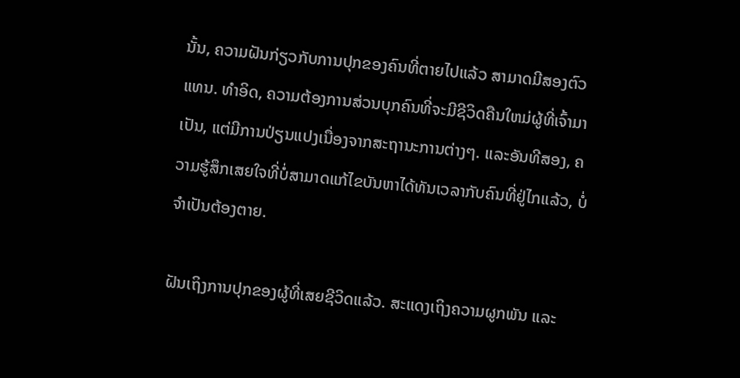ນັ້ນ, ຄວາມຝັນກ່ຽວກັບການປຸກຂອງຄົນທີ່ຕາຍໄປແລ້ວ ສາມາດມີສອງຕົວແທນ. ທໍາອິດ, ຄວາມຕ້ອງການສ່ວນບຸກຄົນທີ່ຈະມີຊີວິດຄືນໃຫມ່ຜູ້ທີ່ເຈົ້າມາເປັນ, ແຕ່ມີການປ່ຽນແປງເນື່ອງຈາກສະຖານະການຕ່າງໆ. ແລະອັນທີສອງ, ຄວາມຮູ້ສຶກເສຍໃຈທີ່ບໍ່ສາມາດແກ້ໄຂບັນຫາໄດ້ທັນເວລາກັບຄົນທີ່ຢູ່ໄກແລ້ວ, ບໍ່ຈໍາເປັນຕ້ອງຕາຍ.

ຝັນເຖິງການປຸກຂອງຜູ້ທີ່ເສຍຊີວິດແລ້ວ. ສະແດງເຖິງຄວາມຜູກພັນ ແລະ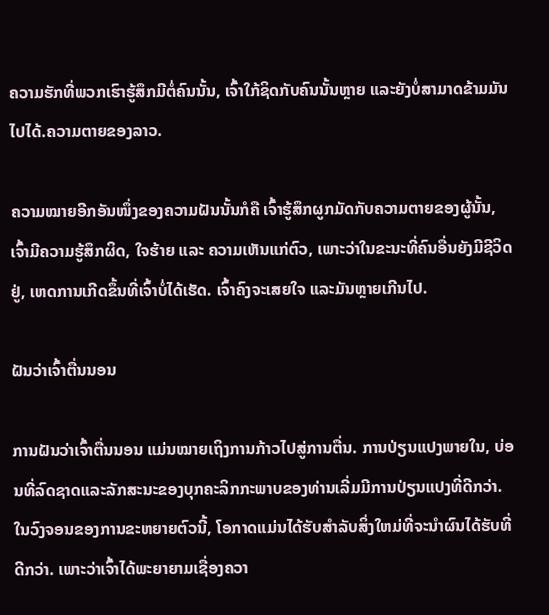ຄວາມຮັກທີ່ພວກເຮົາຮູ້ສຶກມີຕໍ່ຄົນນັ້ນ, ເຈົ້າໃກ້ຊິດກັບຄົນນັ້ນຫຼາຍ ແລະຍັງບໍ່ສາມາດຂ້າມມັນໄປໄດ້.ຄວາມຕາຍຂອງລາວ.

ຄວາມໝາຍອີກອັນໜຶ່ງຂອງຄວາມຝັນນັ້ນກໍຄື ເຈົ້າຮູ້ສຶກຜູກມັດກັບຄວາມຕາຍຂອງຜູ້ນັ້ນ, ເຈົ້າມີຄວາມຮູ້ສຶກຜິດ, ໃຈຮ້າຍ ແລະ ຄວາມເຫັນແກ່ຕົວ, ເພາະວ່າໃນຂະນະທີ່ຄົນອື່ນຍັງມີຊີວິດຢູ່, ເຫດການເກີດຂຶ້ນທີ່ເຈົ້າບໍ່ໄດ້ເຮັດ. ເຈົ້າຄົງຈະເສຍໃຈ ແລະມັນຫຼາຍເກີນໄປ.

ຝັນວ່າເຈົ້າຕື່ນນອນ

ການຝັນວ່າເຈົ້າຕື່ນນອນ ແມ່ນໝາຍເຖິງການກ້າວໄປສູ່ການຕື່ນ. ການປ່ຽນແປງພາຍໃນ, ບ່ອນທີ່ລົດຊາດແລະລັກສະນະຂອງບຸກຄະລິກກະພາບຂອງທ່ານເລີ່ມມີການປ່ຽນແປງທີ່ດີກວ່າ. ໃນວົງຈອນຂອງການຂະຫຍາຍຕົວນີ້, ໂອກາດແມ່ນໄດ້ຮັບສໍາລັບສິ່ງໃຫມ່ທີ່ຈະນໍາຜົນໄດ້ຮັບທີ່ດີກວ່າ. ເພາະວ່າເຈົ້າໄດ້ພະຍາຍາມເຊື່ອງຄວາ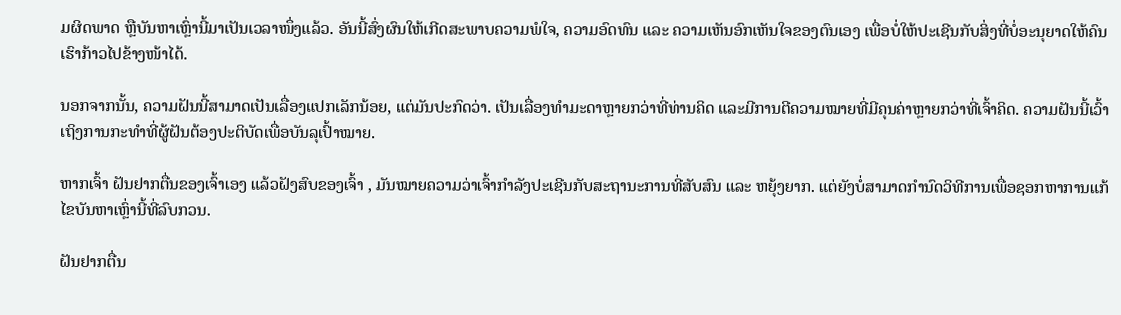ມຜິດພາດ ຫຼືບັນຫາເຫຼົ່ານີ້ມາເປັນເວລາໜຶ່ງແລ້ວ. ອັນນີ້ສົ່ງຜົນໃຫ້ເກີດສະພາບຄວາມພໍໃຈ, ຄວາມອົດທົນ ແລະ ຄວາມເຫັນອົກເຫັນໃຈຂອງຕົນເອງ ເພື່ອບໍ່ໃຫ້ປະເຊີນກັບສິ່ງທີ່ບໍ່ອະນຸຍາດໃຫ້ຄົນເຮົາກ້າວໄປຂ້າງໜ້າໄດ້.

ນອກຈາກນັ້ນ, ຄວາມຝັນນີ້ສາມາດເປັນເລື່ອງແປກເລັກນ້ອຍ, ແຕ່ມັນປະກົດວ່າ. ເປັນເລື່ອງທຳມະດາຫຼາຍກວ່າທີ່ທ່ານຄິດ ແລະມີການຕີຄວາມໝາຍທີ່ມີຄຸນຄ່າຫຼາຍກວ່າທີ່ເຈົ້າຄິດ. ຄວາມຝັນນີ້ເວົ້າເຖິງການກະທຳທີ່ຜູ້ຝັນຕ້ອງປະຕິບັດເພື່ອບັນລຸເປົ້າໝາຍ.

ຫາກເຈົ້າ ຝັນຢາກຕື່ນຂອງເຈົ້າເອງ ແລ້ວຝັງສົບຂອງເຈົ້າ , ມັນໝາຍຄວາມວ່າເຈົ້າກຳລັງປະເຊີນກັບສະຖານະການທີ່ສັບສົນ ແລະ ຫຍຸ້ງຍາກ. ແຕ່ຍັງບໍ່ສາມາດກໍານົດວິທີການເພື່ອຊອກຫາການແກ້ໄຂບັນຫາເຫຼົ່ານີ້ທີ່ລົບກວນ.

ຝັນຢາກຕື່ນ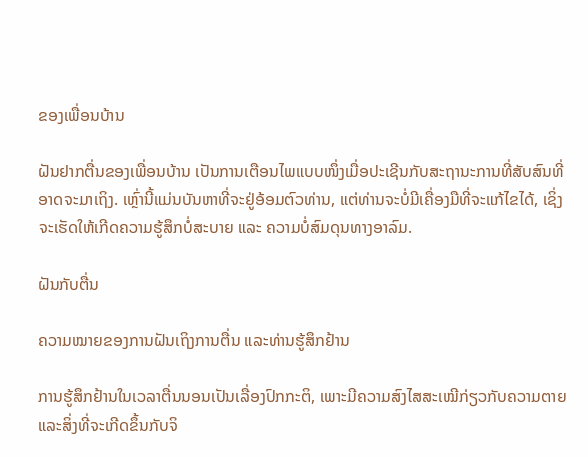ຂອງເພື່ອນບ້ານ

ຝັນຢາກຕື່ນຂອງເພື່ອນບ້ານ ເປັນການເຕືອນໄພແບບໜຶ່ງເມື່ອປະເຊີນກັບສະຖານະການທີ່ສັບສົນທີ່ອາດຈະມາເຖິງ. ເຫຼົ່ານີ້ແມ່ນບັນຫາທີ່ຈະຢູ່ອ້ອມຕົວທ່ານ, ແຕ່ທ່ານຈະບໍ່ມີເຄື່ອງມືທີ່ຈະແກ້ໄຂໄດ້, ເຊິ່ງຈະເຮັດໃຫ້ເກີດຄວາມຮູ້ສຶກບໍ່ສະບາຍ ແລະ ຄວາມບໍ່ສົມດຸນທາງອາລົມ.

ຝັນກັບຕື່ນ

ຄວາມໝາຍຂອງການຝັນເຖິງການຕື່ນ ແລະທ່ານຮູ້ສຶກຢ້ານ

ການຮູ້ສຶກຢ້ານໃນເວລາຕື່ນນອນເປັນເລື່ອງປົກກະຕິ, ເພາະມີຄວາມສົງໄສສະເໝີກ່ຽວກັບຄວາມຕາຍ ແລະສິ່ງທີ່ຈະເກີດຂຶ້ນກັບຈິ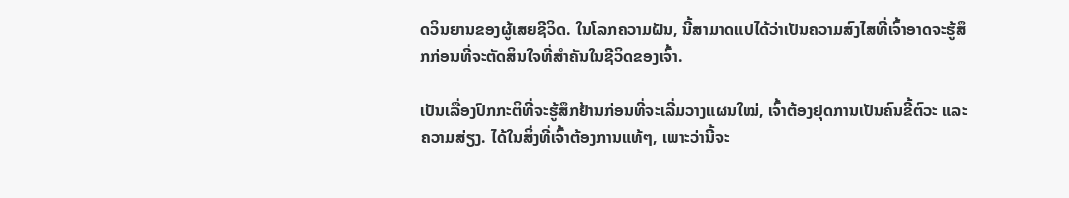ດວິນຍານຂອງຜູ້ເສຍຊີວິດ. ໃນໂລກຄວາມຝັນ, ນີ້ສາມາດແປໄດ້ວ່າເປັນຄວາມສົງໄສທີ່ເຈົ້າອາດຈະຮູ້ສຶກກ່ອນທີ່ຈະຕັດສິນໃຈທີ່ສຳຄັນໃນຊີວິດຂອງເຈົ້າ.

ເປັນເລື່ອງປົກກະຕິທີ່ຈະຮູ້ສຶກຢ້ານກ່ອນທີ່ຈະເລີ່ມວາງແຜນໃໝ່, ເຈົ້າຕ້ອງຢຸດການເປັນຄົນຂີ້ຕົວະ ແລະຄວາມສ່ຽງ. ໄດ້ໃນສິ່ງທີ່ເຈົ້າຕ້ອງການແທ້ໆ, ເພາະວ່ານີ້ຈະ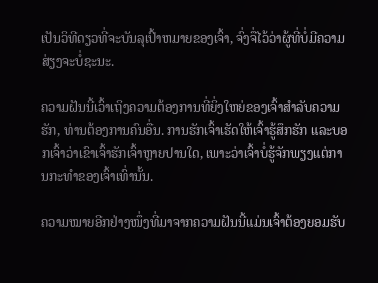ເປັນວິທີດຽວທີ່ຈະບັນລຸເປົ້າຫມາຍຂອງເຈົ້າ, ຈົ່ງຈື່ໄວ້ວ່າຜູ້ທີ່ບໍ່ມີຄວາມສ່ຽງຈະບໍ່ຊະນະ.

ຄວາມຝັນນີ້ເວົ້າເຖິງຄວາມຕ້ອງການທີ່ຍິ່ງໃຫຍ່ຂອງເຈົ້າສໍາລັບຄວາມຮັກ, ທ່ານຕ້ອງການຄົນອື່ນ. ການຮັກເຈົ້າເຮັດໃຫ້ເຈົ້າຮູ້ສຶກຮັກ ແລະບອກເຈົ້າວ່າເຂົາເຈົ້າຮັກເຈົ້າຫຼາຍປານໃດ, ເພາະວ່າເຈົ້າບໍ່ຮູ້ຈັກພຽງແຕ່ການກະທຳຂອງເຈົ້າເທົ່ານັ້ນ.

ຄວາມໝາຍອີກຢ່າງໜຶ່ງທີ່ມາຈາກຄວາມຝັນນີ້ແມ່ນເຈົ້າຕ້ອງຍອມຮັບ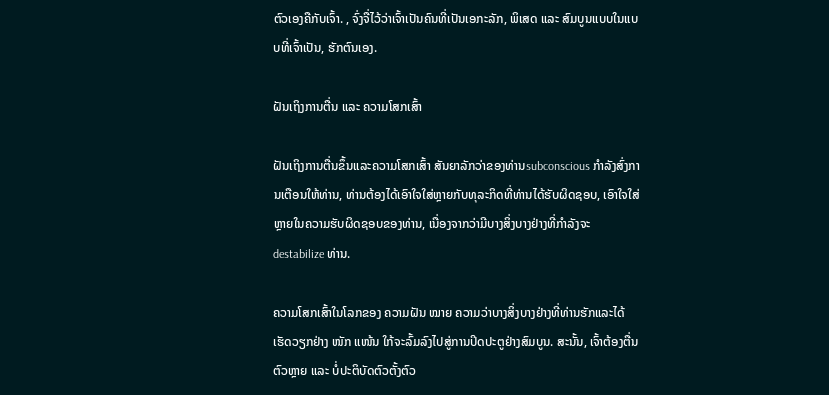ຕົວເອງຄືກັບເຈົ້າ. , ຈົ່ງຈື່ໄວ້ວ່າເຈົ້າເປັນຄົນທີ່ເປັນເອກະລັກ, ພິເສດ ແລະ ສົມບູນແບບໃນແບບທີ່ເຈົ້າເປັນ, ຮັກຕົນເອງ.

ຝັນເຖິງການຕື່ນ ແລະ ຄວາມໂສກເສົ້າ

ຝັນເຖິງການຕື່ນຂຶ້ນແລະຄວາມໂສກເສົ້າ ສັນຍາລັກວ່າຂອງທ່ານsubconscious ກໍາລັງສົ່ງການເຕືອນໃຫ້ທ່ານ, ທ່ານຕ້ອງໄດ້ເອົາໃຈໃສ່ຫຼາຍກັບທຸລະກິດທີ່ທ່ານໄດ້ຮັບຜິດຊອບ, ເອົາໃຈໃສ່ຫຼາຍໃນຄວາມຮັບຜິດຊອບຂອງທ່ານ, ເນື່ອງຈາກວ່າມີບາງສິ່ງບາງຢ່າງທີ່ກໍາລັງຈະ destabilize ທ່ານ.

ຄວາມໂສກເສົ້າໃນໂລກຂອງ ຄວາມຝັນ ໝາຍ ຄວາມວ່າບາງສິ່ງບາງຢ່າງທີ່ທ່ານຮັກແລະໄດ້ເຮັດວຽກຢ່າງ ໜັກ ແໜ້ນ ໃກ້ຈະລົ້ມລົງໄປສູ່ການປິດປະຕູຢ່າງສົມບູນ. ສະນັ້ນ, ເຈົ້າຕ້ອງຕື່ນຕົວຫຼາຍ ແລະ ບໍ່ປະຕິບັດຕົວຕັ້ງຕົວ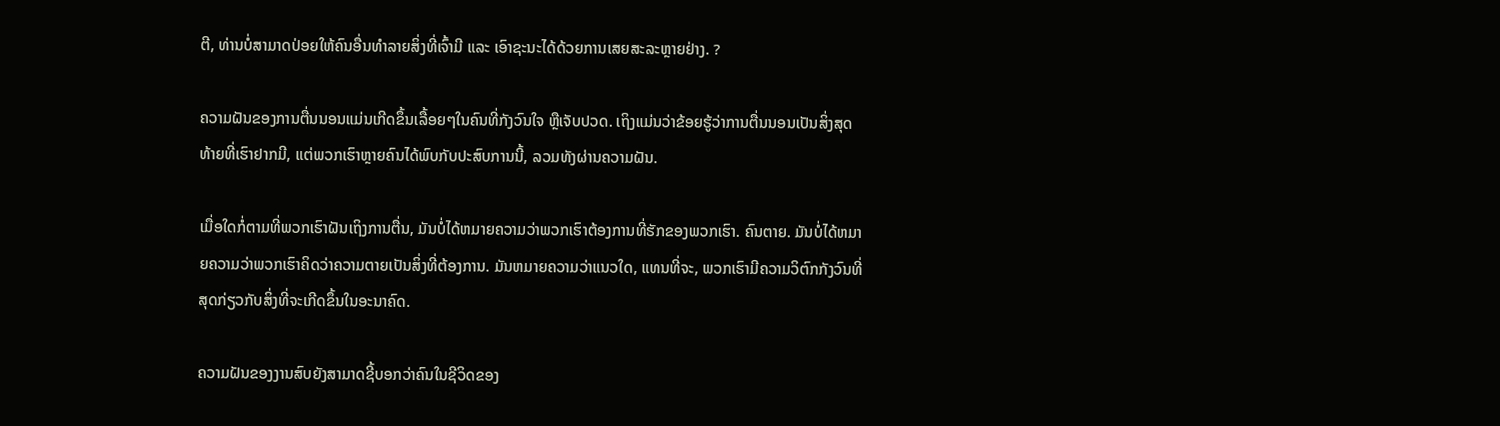ຕີ, ທ່ານບໍ່ສາມາດປ່ອຍໃຫ້ຄົນອື່ນທຳລາຍສິ່ງທີ່ເຈົ້າມີ ແລະ ເອົາຊະນະໄດ້ດ້ວຍການເສຍສະລະຫຼາຍຢ່າງ. ?

ຄວາມຝັນຂອງການຕື່ນນອນແມ່ນເກີດຂຶ້ນເລື້ອຍໆໃນຄົນທີ່ກັງວົນໃຈ ຫຼືເຈັບປວດ. ເຖິງແມ່ນວ່າຂ້ອຍຮູ້ວ່າການຕື່ນນອນເປັນສິ່ງສຸດທ້າຍທີ່ເຮົາຢາກມີ, ແຕ່ພວກເຮົາຫຼາຍຄົນໄດ້ພົບກັບປະສົບການນີ້, ລວມທັງຜ່ານຄວາມຝັນ.

ເມື່ອໃດກໍ່ຕາມທີ່ພວກເຮົາຝັນເຖິງການຕື່ນ, ມັນບໍ່ໄດ້ຫມາຍຄວາມວ່າພວກເຮົາຕ້ອງການທີ່ຮັກຂອງພວກເຮົາ. ຄົນຕາຍ. ມັນບໍ່ໄດ້ຫມາຍຄວາມວ່າພວກເຮົາຄິດວ່າຄວາມຕາຍເປັນສິ່ງທີ່ຕ້ອງການ. ມັນຫມາຍຄວາມວ່າແນວໃດ, ແທນທີ່ຈະ, ພວກເຮົາມີຄວາມວິຕົກກັງວົນທີ່ສຸດກ່ຽວກັບສິ່ງທີ່ຈະເກີດຂຶ້ນໃນອະນາຄົດ.

ຄວາມຝັນຂອງງານສົບຍັງສາມາດຊີ້ບອກວ່າຄົນໃນຊີວິດຂອງ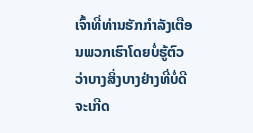ເຈົ້າທີ່ທ່ານຮັກກໍາລັງເຕືອນພວກເຮົາໂດຍບໍ່ຮູ້ຕົວວ່າບາງສິ່ງບາງຢ່າງທີ່ບໍ່ດີຈະເກີດ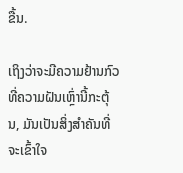ຂື້ນ.

ເຖິງວ່າຈະມີຄວາມຢ້ານກົວທີ່ຄວາມຝັນເຫຼົ່ານີ້ກະຕຸ້ນ, ມັນເປັນສິ່ງສໍາຄັນທີ່ຈະເຂົ້າໃຈ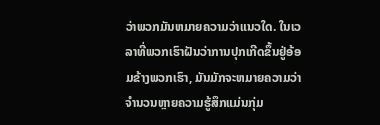ວ່າພວກມັນຫມາຍຄວາມວ່າແນວໃດ. ໃນເວລາທີ່ພວກເຮົາຝັນວ່າການປຸກເກີດຂຶ້ນຢູ່ອ້ອມຂ້າງພວກເຮົາ, ມັນມັກຈະຫມາຍຄວາມວ່າຈໍານວນຫຼາຍຄວາມຮູ້ສຶກແມ່ນກຸ່ມ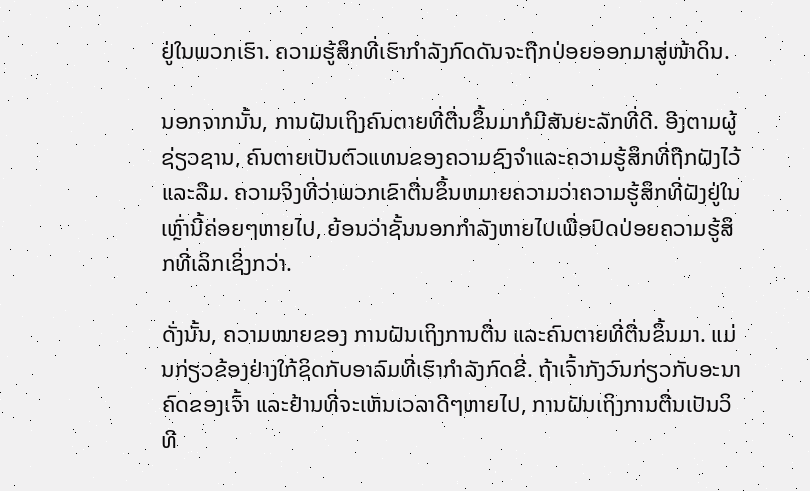ຢູ່ໃນພວກເຮົາ. ຄວາມຮູ້ສຶກທີ່ເຮົາກຳລັງກົດດັນຈະຖືກປ່ອຍອອກມາສູ່ໜ້າດິນ.

ນອກຈາກນັ້ນ, ການຝັນເຖິງຄົນຕາຍທີ່ຕື່ນຂຶ້ນມາກໍມີສັນຍະລັກທີ່ດີ. ອີງຕາມຜູ້ຊ່ຽວຊານ, ຄົນຕາຍເປັນຕົວແທນຂອງຄວາມຊົງຈໍາແລະຄວາມຮູ້ສຶກທີ່ຖືກຝັງໄວ້ແລະລືມ. ຄວາມຈິງທີ່ວ່າພວກເຂົາຕື່ນຂຶ້ນຫມາຍຄວາມວ່າຄວາມຮູ້ສຶກທີ່ຝັງຢູ່ໃນເຫຼົ່ານີ້ຄ່ອຍໆຫາຍໄປ, ຍ້ອນວ່າຊັ້ນນອກກໍາລັງຫາຍໄປເພື່ອປົດປ່ອຍຄວາມຮູ້ສຶກທີ່ເລິກເຊິ່ງກວ່າ.

ດັ່ງນັ້ນ, ຄວາມໝາຍຂອງ ການຝັນເຖິງການຕື່ນ ແລະຄົນຕາຍທີ່ຕື່ນຂຶ້ນມາ. ແມ່ນກ່ຽວຂ້ອງຢ່າງໃກ້ຊິດກັບອາລົມທີ່ເຮົາກຳລັງກົດຂີ່. ຖ້າເຈົ້າກັງວົນກ່ຽວກັບອະນາຄົດຂອງເຈົ້າ ແລະຢ້ານທີ່ຈະເຫັນເວລາດີໆຫາຍໄປ, ການຝັນເຖິງການຕື່ນເປັນວິທີ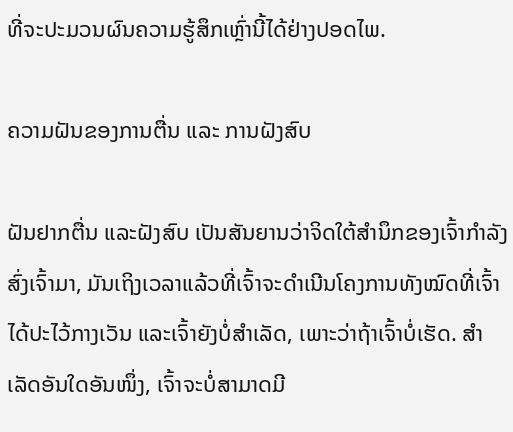ທີ່ຈະປະມວນຜົນຄວາມຮູ້ສຶກເຫຼົ່ານີ້ໄດ້ຢ່າງປອດໄພ.

ຄວາມຝັນຂອງການຕື່ນ ແລະ ການຝັງສົບ

ຝັນຢາກຕື່ນ ແລະຝັງສົບ ເປັນສັນຍານວ່າຈິດໃຕ້ສຳນຶກຂອງເຈົ້າກຳລັງສົ່ງເຈົ້າມາ, ມັນເຖິງເວລາແລ້ວທີ່ເຈົ້າຈະດຳເນີນໂຄງການທັງໝົດທີ່ເຈົ້າໄດ້ປະໄວ້ກາງເວັນ ແລະເຈົ້າຍັງບໍ່ສຳເລັດ, ເພາະວ່າຖ້າເຈົ້າບໍ່ເຮັດ. ສໍາເລັດອັນໃດອັນໜຶ່ງ, ເຈົ້າຈະບໍ່ສາມາດມີ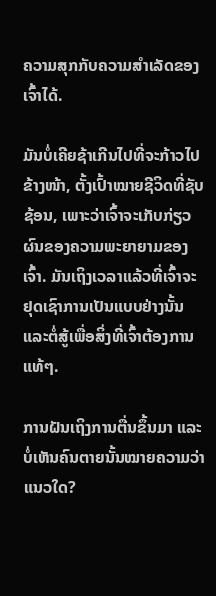ຄວາມສຸກກັບຄວາມສຳເລັດຂອງເຈົ້າໄດ້.

ມັນບໍ່ເຄີຍຊ້າເກີນໄປທີ່ຈະກ້າວໄປຂ້າງໜ້າ, ຕັ້ງເປົ້າໝາຍຊີວິດທີ່ຊັບຊ້ອນ, ເພາະວ່າເຈົ້າຈະເກັບກ່ຽວຜົນຂອງຄວາມພະຍາຍາມຂອງເຈົ້າ. ມັນເຖິງເວລາແລ້ວທີ່ເຈົ້າຈະຢຸດເຊົາການເປັນແບບຢ່າງນັ້ນ ແລະຕໍ່ສູ້ເພື່ອສິ່ງທີ່ເຈົ້າຕ້ອງການແທ້ໆ.

ການຝັນເຖິງການຕື່ນຂຶ້ນມາ ແລະບໍ່ເຫັນຄົນຕາຍນັ້ນໝາຍຄວາມວ່າແນວໃດ?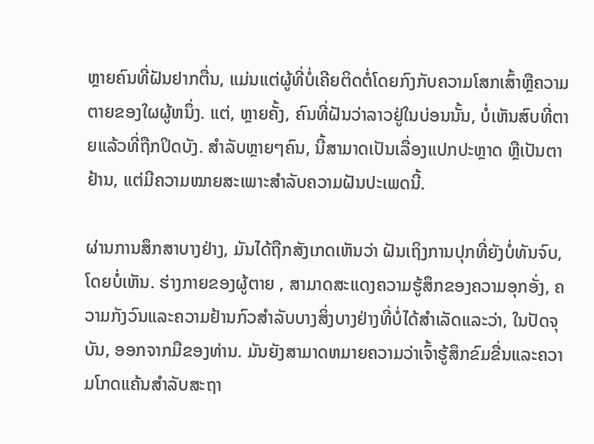ຫຼາຍຄົນທີ່ຝັນຢາກຕື່ນ, ແມ່ນແຕ່ຜູ້ທີ່ບໍ່ເຄີຍຕິດຕໍ່ໂດຍກົງກັບຄວາມໂສກເສົ້າຫຼືຄວາມຕາຍຂອງໃຜຜູ້ຫນຶ່ງ. ແຕ່, ຫຼາຍຄັ້ງ, ຄົນທີ່ຝັນວ່າລາວຢູ່ໃນບ່ອນນັ້ນ, ບໍ່ເຫັນສົບທີ່ຕາຍແລ້ວທີ່ຖືກປິດບັງ. ສໍາລັບຫຼາຍໆຄົນ, ນີ້ສາມາດເປັນເລື່ອງແປກປະຫຼາດ ຫຼືເປັນຕາຢ້ານ, ແຕ່ມີຄວາມໝາຍສະເພາະສໍາລັບຄວາມຝັນປະເພດນີ້.

ຜ່ານການສຶກສາບາງຢ່າງ, ມັນໄດ້ຖືກສັງເກດເຫັນວ່າ ຝັນເຖິງການປຸກທີ່ຍັງບໍ່ທັນຈົບ, ໂດຍບໍ່ເຫັນ. ຮ່າງກາຍຂອງຜູ້ຕາຍ , ສາມາດສະແດງຄວາມຮູ້ສຶກຂອງຄວາມອຸກອັ່ງ, ຄວາມກັງວົນແລະຄວາມຢ້ານກົວສໍາລັບບາງສິ່ງບາງຢ່າງທີ່ບໍ່ໄດ້ສໍາເລັດແລະວ່າ, ໃນປັດຈຸບັນ, ອອກຈາກມືຂອງທ່ານ. ມັນຍັງສາມາດຫມາຍຄວາມວ່າເຈົ້າຮູ້ສຶກຂົມຂື່ນແລະຄວາມໂກດແຄ້ນສໍາລັບສະຖາ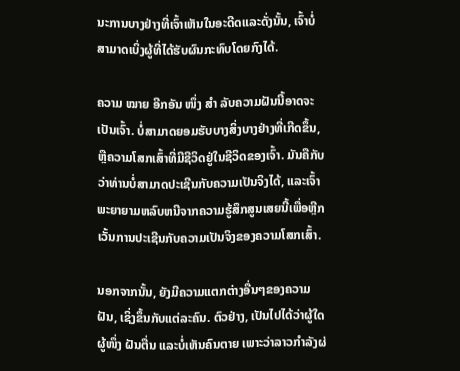ນະການບາງຢ່າງທີ່ເຈົ້າເຫັນໃນອະດີດແລະດັ່ງນັ້ນ, ເຈົ້າບໍ່ສາມາດເບິ່ງຜູ້ທີ່ໄດ້ຮັບຜົນກະທົບໂດຍກົງໄດ້.

ຄວາມ ໝາຍ ອີກອັນ ໜຶ່ງ ສຳ ລັບຄວາມຝັນນີ້ອາດຈະເປັນເຈົ້າ. ບໍ່ສາມາດຍອມຮັບບາງສິ່ງບາງຢ່າງທີ່ເກີດຂຶ້ນ, ຫຼືຄວາມໂສກເສົ້າທີ່ມີຊີວິດຢູ່ໃນຊີວິດຂອງເຈົ້າ. ມັນຄືກັບວ່າທ່ານບໍ່ສາມາດປະເຊີນກັບຄວາມເປັນຈິງໄດ້, ແລະເຈົ້າພະຍາຍາມຫລົບຫນີຈາກຄວາມຮູ້ສຶກສູນເສຍນີ້ເພື່ອຫຼີກເວັ້ນການປະເຊີນກັບຄວາມເປັນຈິງຂອງຄວາມໂສກເສົ້າ.

ນອກຈາກນັ້ນ, ຍັງມີຄວາມແຕກຕ່າງອື່ນໆຂອງຄວາມຝັນ, ເຊິ່ງຂຶ້ນກັບແຕ່ລະຄົນ. ຕົວຢ່າງ, ເປັນໄປໄດ້ວ່າຜູ້ໃດຜູ້ໜຶ່ງ ຝັນຕື່ນ ແລະບໍ່ເຫັນຄົນຕາຍ ເພາະວ່າລາວກຳລັງຜ່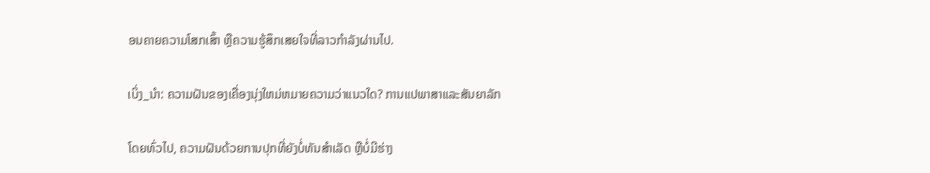ອນຄາຍຄວາມໂສກເສົ້າ ຫຼືຄວາມຮູ້ສຶກເສຍໃຈທີ່ລາວກຳລັງຜ່ານໄປ.

ເບິ່ງ_ນຳ: ຄວາມຝັນຂອງເຄື່ອງນຸ່ງໃຫມ່ຫມາຍຄວາມວ່າແນວໃດ? ການແປພາສາແລະສັນຍາລັກ

ໂດຍທົ່ວໄປ, ຄວາມຝັນດ້ວຍການປຸກທີ່ຍັງບໍ່ທັນສຳເລັດ ຫຼືບໍ່ມີຮ່າງ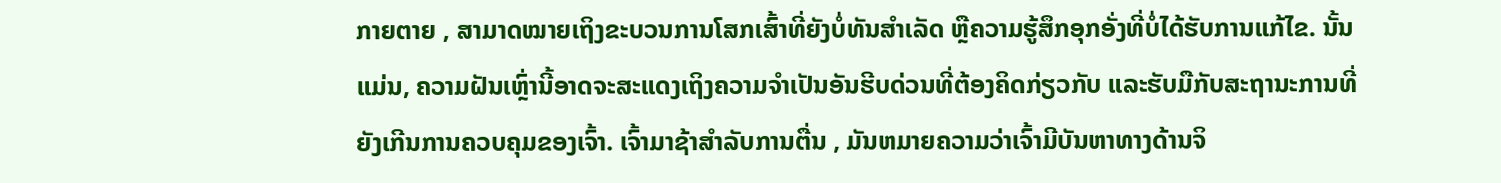ກາຍຕາຍ , ສາມາດໝາຍເຖິງຂະບວນການໂສກເສົ້າທີ່ຍັງບໍ່ທັນສຳເລັດ ຫຼືຄວາມຮູ້ສຶກອຸກອັ່ງທີ່ບໍ່ໄດ້ຮັບການແກ້ໄຂ. ນັ້ນແມ່ນ, ຄວາມຝັນເຫຼົ່ານີ້ອາດຈະສະແດງເຖິງຄວາມຈໍາເປັນອັນຮີບດ່ວນທີ່ຕ້ອງຄິດກ່ຽວກັບ ແລະຮັບມືກັບສະຖານະການທີ່ຍັງເກີນການຄວບຄຸມຂອງເຈົ້າ. ເຈົ້າມາຊ້າສໍາລັບການຕື່ນ , ມັນຫມາຍຄວາມວ່າເຈົ້າມີບັນຫາທາງດ້ານຈິ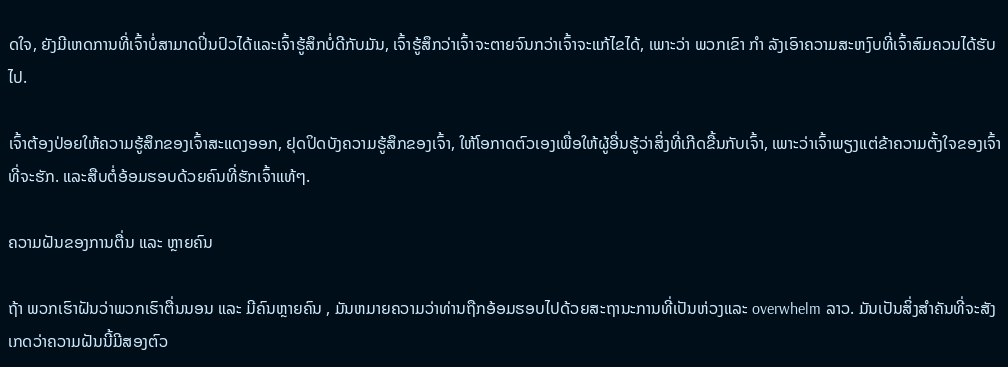ດໃຈ, ຍັງມີເຫດການທີ່ເຈົ້າບໍ່ສາມາດປິ່ນປົວໄດ້ແລະເຈົ້າຮູ້ສຶກບໍ່ດີກັບມັນ, ເຈົ້າຮູ້ສຶກວ່າເຈົ້າຈະຕາຍຈົນກວ່າເຈົ້າຈະແກ້ໄຂໄດ້, ເພາະວ່າ ພວກເຂົາ ກຳ ລັງເອົາຄວາມສະຫງົບທີ່ເຈົ້າສົມຄວນໄດ້ຮັບໄປ.

ເຈົ້າຕ້ອງປ່ອຍໃຫ້ຄວາມຮູ້ສຶກຂອງເຈົ້າສະແດງອອກ, ຢຸດປິດບັງຄວາມຮູ້ສຶກຂອງເຈົ້າ, ໃຫ້ໂອກາດຕົວເອງເພື່ອໃຫ້ຜູ້ອື່ນຮູ້ວ່າສິ່ງທີ່ເກີດຂື້ນກັບເຈົ້າ, ເພາະວ່າເຈົ້າພຽງແຕ່ຂ້າຄວາມຕັ້ງໃຈຂອງເຈົ້າທີ່ຈະຮັກ. ແລະສືບຕໍ່ອ້ອມຮອບດ້ວຍຄົນທີ່ຮັກເຈົ້າແທ້ໆ.

ຄວາມຝັນຂອງການຕື່ນ ແລະ ຫຼາຍຄົນ

ຖ້າ ພວກເຮົາຝັນວ່າພວກເຮົາຕື່ນນອນ ແລະ ມີຄົນຫຼາຍຄົນ , ມັນຫມາຍຄວາມວ່າທ່ານຖືກອ້ອມຮອບໄປດ້ວຍສະຖານະການທີ່ເປັນຫ່ວງແລະ overwhelm ລາວ. ມັນເປັນສິ່ງສໍາຄັນທີ່ຈະສັງເກດວ່າຄວາມຝັນນີ້ມີສອງຕົວ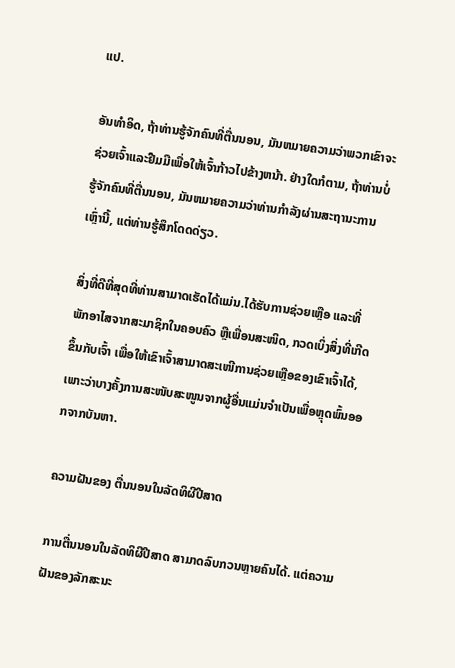ແປ.

ອັນທໍາອິດ, ຖ້າທ່ານຮູ້ຈັກຄົນທີ່ຕື່ນນອນ, ມັນຫມາຍຄວາມວ່າພວກເຂົາຈະຊ່ວຍເຈົ້າແລະຢືມມືເພື່ອໃຫ້ເຈົ້າກ້າວໄປຂ້າງຫນ້າ. ຢ່າງໃດກໍຕາມ, ຖ້າທ່ານບໍ່ຮູ້ຈັກຄົນທີ່ຕື່ນນອນ, ມັນຫມາຍຄວາມວ່າທ່ານກໍາລັງຜ່ານສະຖານະການເຫຼົ່ານີ້, ແຕ່ທ່ານຮູ້ສຶກໂດດດ່ຽວ.

ສິ່ງທີ່ດີທີ່ສຸດທີ່ທ່ານສາມາດເຮັດໄດ້ແມ່ນ.ໄດ້ຮັບການຊ່ວຍເຫຼືອ ແລະທີ່ພັກອາໄສຈາກສະມາຊິກໃນຄອບຄົວ ຫຼືເພື່ອນສະໜິດ, ກວດເບິ່ງສິ່ງທີ່ເກີດຂຶ້ນກັບເຈົ້າ ເພື່ອໃຫ້ເຂົາເຈົ້າສາມາດສະເໜີການຊ່ວຍເຫຼືອຂອງເຂົາເຈົ້າໄດ້, ເພາະວ່າບາງຄັ້ງການສະໜັບສະໜູນຈາກຜູ້ອື່ນແມ່ນຈຳເປັນເພື່ອຫຼຸດພົ້ນອອກຈາກບັນຫາ.

ຄວາມຝັນຂອງ ຕື່ນນອນໃນລັດທິຜີປີສາດ

ການຕື່ນນອນໃນລັດທິຜີປີສາດ ສາມາດລົບກວນຫຼາຍຄົນໄດ້. ແຕ່ຄວາມຝັນຂອງລັກສະນະ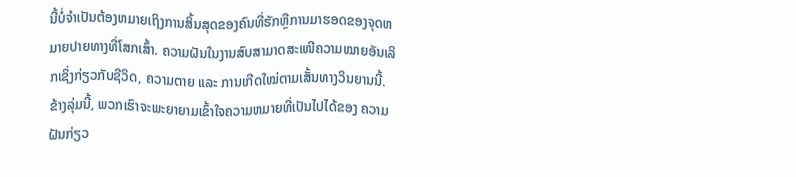ນີ້ບໍ່ຈໍາເປັນຕ້ອງຫມາຍເຖິງການສິ້ນສຸດຂອງຄົນທີ່ຮັກຫຼືການມາຮອດຂອງຈຸດຫມາຍປາຍທາງທີ່ໂສກເສົ້າ. ຄວາມຝັນໃນງານສົບສາມາດສະເໜີຄວາມໝາຍອັນເລິກເຊິ່ງກ່ຽວກັບຊີວິດ, ຄວາມຕາຍ ແລະ ການເກີດໃໝ່ຕາມເສັ້ນທາງວິນຍານນີ້. ຂ້າງລຸ່ມນີ້, ພວກເຮົາຈະພະຍາຍາມເຂົ້າໃຈຄວາມຫມາຍທີ່ເປັນໄປໄດ້ຂອງ ຄວາມຝັນກ່ຽວ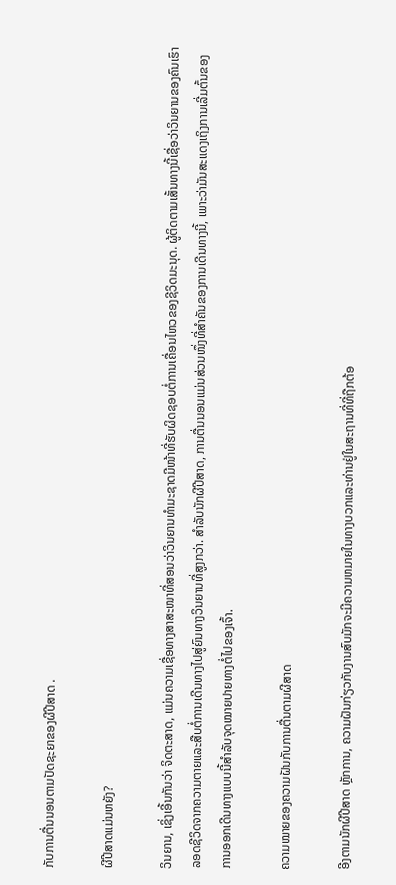ກັບການຕື່ນນອນຕາມປັດຊະຍາຂອງຜີປີສາດ .

ຜີປີສາດແມ່ນຫຍັງ?

ວິນຍານ, ເຊິ່ງເອີ້ນກັນວ່າ ຈິດຕະສາດ, ແມ່ນຄວາມເຊື່ອທາງສາສະໜາທີ່ສອນວ່າວິນຍານທຳມະຊາດມີໜ້າທີ່ຮັບຜິດຊອບຕໍ່ການເຄື່ອນໄຫວຂອງຊີວິດມະນຸດ. ຜູ້ຕິດຕາມເສັ້ນທາງນີ້ເຊື່ອວ່າວິນຍານຂອງຄົນເຮົາລອດຊີວິດຈາກຄວາມຕາຍແລະສືບຕໍ່ການເດີນທາງໄປສູ່ຍົນທາງວິນຍານທີ່ສູງກວ່າ. ສຳລັບນັກຜີປີສາດ, ການຕື່ນນອນແມ່ນສ່ວນໜຶ່ງທີ່ສຳຄັນຂອງການເດີນທາງນີ້, ເພາະວ່າມັນສະແດງເຖິງການເລີ່ມຕົ້ນຂອງການອອກເດີນທາງແບບນີ້ສຳລັບຈຸດໝາຍປາຍທາງຕໍ່ໄປຂອງເຈົ້າ.

ຄວາມໝາຍຂອງຄວາມຝັນກັບການຕື່ນຕາມຜີສາດ

ອີງຕາມນັກຜີປີສາດ ຫຼັກການ, ຄວາມຝັນກ່ຽວກັບງານສົບມັກຈະມີຄວາມຫມາຍໃນທາງບວກແລະທ່ານຢູ່ໃນສະຖານທີ່ທີ່ຖືກຕ້ອ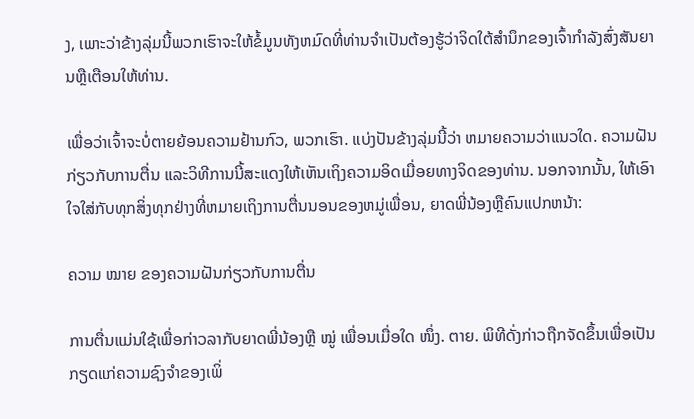ງ, ເພາະວ່າຂ້າງລຸ່ມນີ້ພວກເຮົາຈະໃຫ້ຂໍ້ມູນທັງຫມົດທີ່ທ່ານຈໍາເປັນຕ້ອງຮູ້ວ່າຈິດໃຕ້ສໍານຶກຂອງເຈົ້າກໍາລັງສົ່ງສັນຍານຫຼືເຕືອນໃຫ້ທ່ານ.

ເພື່ອວ່າເຈົ້າຈະບໍ່ຕາຍຍ້ອນຄວາມຢ້ານກົວ, ພວກເຮົາ. ແບ່ງປັນຂ້າງລຸ່ມນີ້ວ່າ ຫມາຍຄວາມວ່າແນວໃດ. ຄວາມຝັນກ່ຽວກັບການຕື່ນ ແລະວິທີການນີ້ສະແດງໃຫ້ເຫັນເຖິງຄວາມອິດເມື່ອຍທາງຈິດຂອງທ່ານ. ນອກຈາກນັ້ນ, ໃຫ້ເອົາໃຈໃສ່ກັບທຸກສິ່ງທຸກຢ່າງທີ່ຫມາຍເຖິງການຕື່ນນອນຂອງຫມູ່ເພື່ອນ, ຍາດພີ່ນ້ອງຫຼືຄົນແປກຫນ້າ:

ຄວາມ ໝາຍ ຂອງຄວາມຝັນກ່ຽວກັບການຕື່ນ

ການຕື່ນແມ່ນໃຊ້ເພື່ອກ່າວລາກັບຍາດພີ່ນ້ອງຫຼື ໝູ່ ເພື່ອນເມື່ອໃດ ໜຶ່ງ. ຕາຍ. ພິທີດັ່ງກ່າວຖືກຈັດຂຶ້ນເພື່ອເປັນກຽດແກ່ຄວາມຊົງຈຳຂອງເພິ່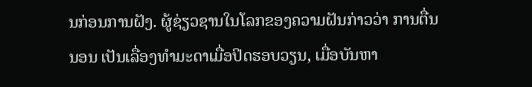ນກ່ອນການຝັງ. ຜູ້ຊ່ຽວຊານໃນໂລກຂອງຄວາມຝັນກ່າວວ່າ ການຕື່ນນອນ ເປັນເລື່ອງທຳມະດາເມື່ອປິດຮອບວຽນ, ເມື່ອບັນຫາ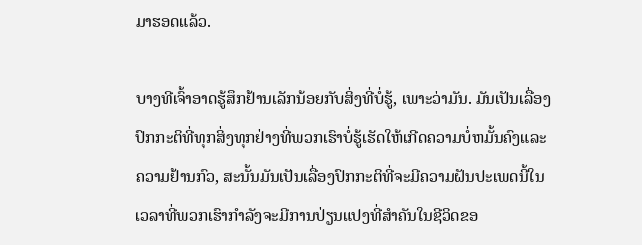ມາຮອດແລ້ວ.

ບາງທີເຈົ້າອາດຮູ້ສຶກຢ້ານເລັກນ້ອຍກັບສິ່ງທີ່ບໍ່ຮູ້, ເພາະວ່າມັນ. ມັນເປັນເລື່ອງປົກກະຕິທີ່ທຸກສິ່ງທຸກຢ່າງທີ່ພວກເຮົາບໍ່ຮູ້ເຮັດໃຫ້ເກີດຄວາມບໍ່ຫມັ້ນຄົງແລະຄວາມຢ້ານກົວ, ສະນັ້ນມັນເປັນເລື່ອງປົກກະຕິທີ່ຈະມີຄວາມຝັນປະເພດນີ້ໃນເວລາທີ່ພວກເຮົາກໍາລັງຈະມີການປ່ຽນແປງທີ່ສໍາຄັນໃນຊີວິດຂອ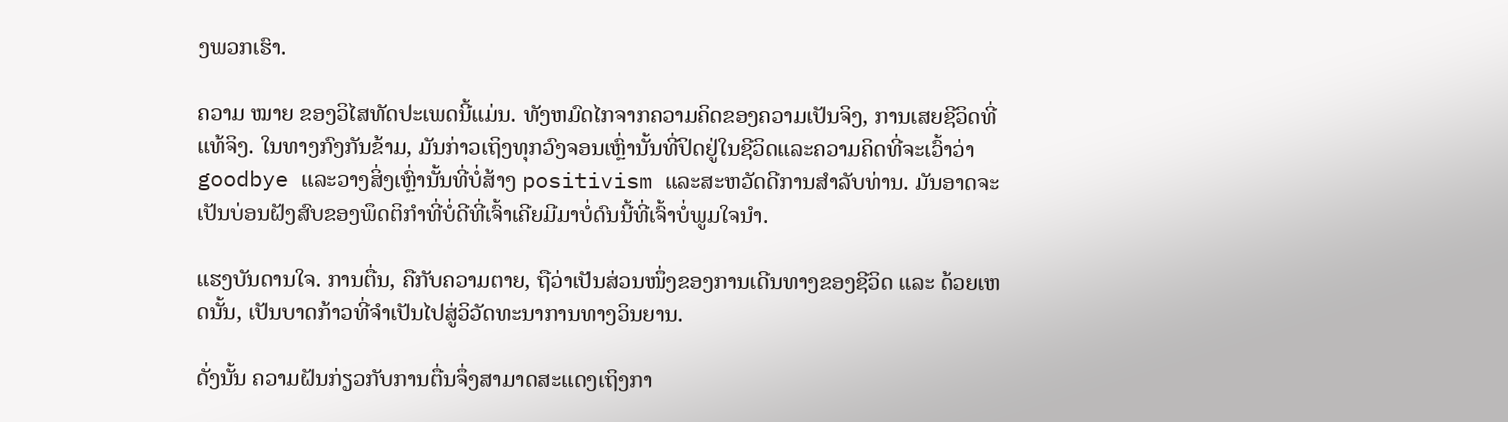ງພວກເຮົາ.

ຄວາມ ໝາຍ ຂອງວິໄສທັດປະເພດນີ້ແມ່ນ. ທັງຫມົດໄກຈາກຄວາມຄິດຂອງຄວາມເປັນຈິງ, ການເສຍຊີວິດທີ່ແທ້ຈິງ. ໃນທາງກົງກັນຂ້າມ, ມັນກ່າວເຖິງທຸກວົງຈອນເຫຼົ່ານັ້ນທີ່ປິດຢູ່ໃນຊີວິດແລະຄວາມຄິດທີ່ຈະເວົ້າວ່າ goodbye ແລະວາງສິ່ງເຫຼົ່ານັ້ນທີ່ບໍ່ສ້າງ positivism ແລະສະຫວັດດີການສໍາລັບທ່ານ. ມັນອາດຈະເປັນບ່ອນຝັງສົບຂອງພຶດຕິກຳທີ່ບໍ່ດີທີ່ເຈົ້າເຄີຍມີມາບໍ່ດົນນີ້ທີ່ເຈົ້າບໍ່ພູມໃຈນຳ.

ແຮງບັນດານໃຈ. ການຕື່ນ, ຄືກັບຄວາມຕາຍ, ຖືວ່າເປັນສ່ວນໜຶ່ງຂອງການເດີນທາງຂອງຊີວິດ ແລະ ດ້ວຍເຫດນັ້ນ, ເປັນບາດກ້າວທີ່ຈຳເປັນໄປສູ່ວິວັດທະນາການທາງວິນຍານ.

ດັ່ງນັ້ນ ຄວາມຝັນກ່ຽວກັບການຕື່ນຈຶ່ງສາມາດສະແດງເຖິງກາ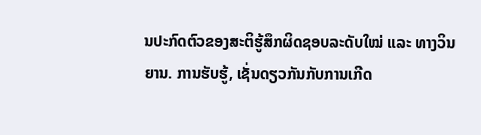ນປະກົດຕົວຂອງສະຕິຮູ້ສຶກຜິດຊອບລະດັບໃໝ່ ແລະ ທາງວິນຍານ. ການຮັບຮູ້, ເຊັ່ນດຽວກັນກັບການເກີດ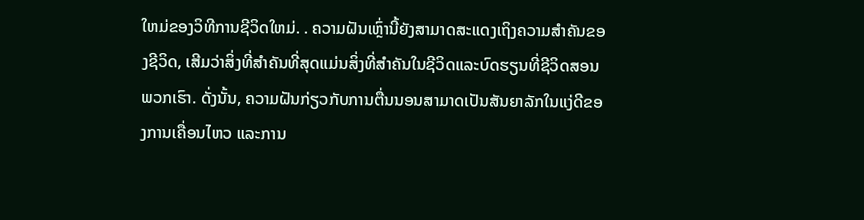ໃຫມ່ຂອງວິທີການຊີວິດໃຫມ່. . ຄວາມຝັນເຫຼົ່ານີ້ຍັງສາມາດສະແດງເຖິງຄວາມສໍາຄັນຂອງຊີວິດ, ເສີມວ່າສິ່ງທີ່ສໍາຄັນທີ່ສຸດແມ່ນສິ່ງທີ່ສໍາຄັນໃນຊີວິດແລະບົດຮຽນທີ່ຊີວິດສອນພວກເຮົາ. ດັ່ງນັ້ນ, ຄວາມຝັນກ່ຽວກັບການຕື່ນນອນສາມາດເປັນສັນຍາລັກໃນແງ່ດີຂອງການເຄື່ອນໄຫວ ແລະການ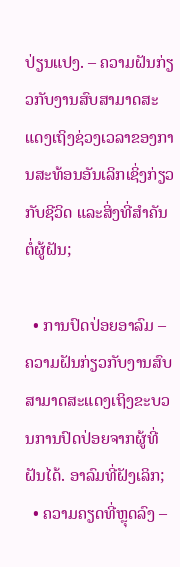ປ່ຽນແປງ. – ຄວາມຝັນກ່ຽວກັບງານສົບສາມາດສະແດງເຖິງຊ່ວງເວລາຂອງການສະທ້ອນອັນເລິກເຊິ່ງກ່ຽວກັບຊີວິດ ແລະສິ່ງທີ່ສຳຄັນຕໍ່ຜູ້ຝັນ;

  • ການປົດປ່ອຍອາລົມ – ຄວາມຝັນກ່ຽວກັບງານສົບສາມາດສະແດງເຖິງຂະບວນການປົດປ່ອຍຈາກຜູ້ທີ່ຝັນໄດ້. ອາລົມທີ່ຝັງເລິກ;
  • ຄວາມຄຽດທີ່ຫຼຸດລົງ –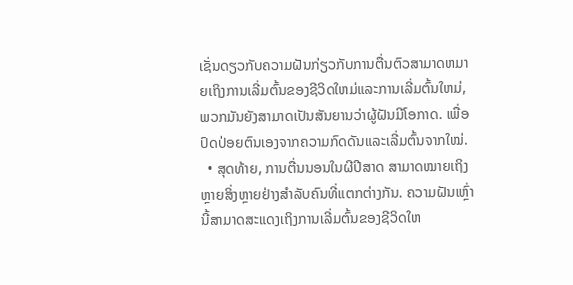ເຊັ່ນດຽວກັບຄວາມຝັນກ່ຽວກັບການຕື່ນຕົວສາມາດຫມາຍເຖິງການເລີ່ມຕົ້ນຂອງຊີວິດໃຫມ່ແລະການເລີ່ມຕົ້ນໃຫມ່, ພວກມັນຍັງສາມາດເປັນສັນຍານວ່າຜູ້ຝັນມີໂອກາດ. ເພື່ອປົດປ່ອຍຕົນເອງຈາກຄວາມກົດດັນແລະເລີ່ມຕົ້ນຈາກໃໝ່.
  • ສຸດທ້າຍ, ການຕື່ນນອນໃນຜີປີສາດ ສາມາດໝາຍເຖິງຫຼາຍສິ່ງຫຼາຍຢ່າງສຳລັບຄົນທີ່ແຕກຕ່າງກັນ. ຄວາມຝັນເຫຼົ່ານີ້ສາມາດສະແດງເຖິງການເລີ່ມຕົ້ນຂອງຊີວິດໃຫ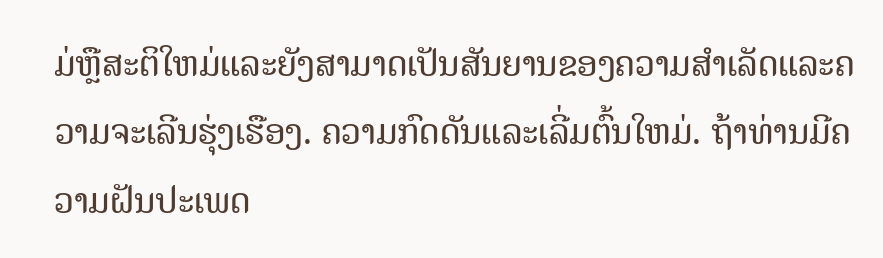ມ່ຫຼືສະຕິໃຫມ່ແລະຍັງສາມາດເປັນສັນຍານຂອງຄວາມສໍາເລັດແລະຄວາມຈະເລີນຮຸ່ງເຮືອງ. ຄວາມກົດດັນແລະເລີ່ມຕົ້ນໃຫມ່. ຖ້າທ່ານມີຄວາມຝັນປະເພດ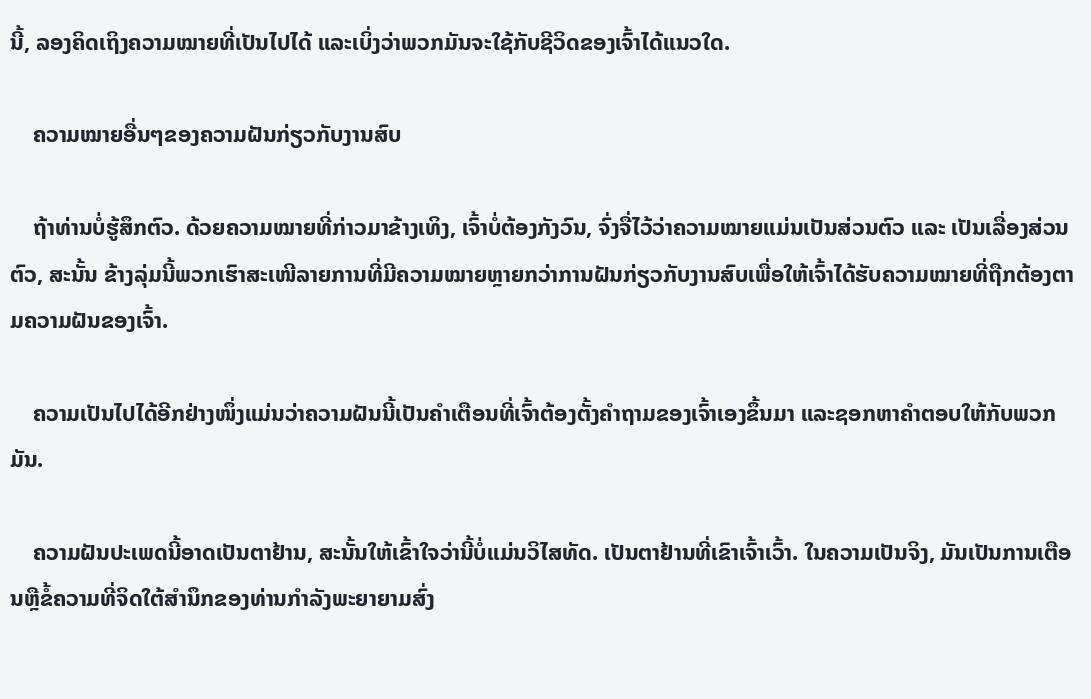ນີ້, ລອງຄິດເຖິງຄວາມໝາຍທີ່ເປັນໄປໄດ້ ແລະເບິ່ງວ່າພວກມັນຈະໃຊ້ກັບຊີວິດຂອງເຈົ້າໄດ້ແນວໃດ.

    ຄວາມໝາຍອື່ນໆຂອງຄວາມຝັນກ່ຽວກັບງານສົບ

    ຖ້າທ່ານບໍ່ຮູ້ສຶກຕົວ. ດ້ວຍຄວາມໝາຍທີ່ກ່າວມາຂ້າງເທິງ, ເຈົ້າບໍ່ຕ້ອງກັງວົນ, ຈົ່ງຈື່ໄວ້ວ່າຄວາມໝາຍແມ່ນເປັນສ່ວນຕົວ ແລະ ເປັນເລື່ອງສ່ວນຕົວ, ສະນັ້ນ ຂ້າງລຸ່ມນີ້ພວກເຮົາສະເໜີລາຍການທີ່ມີຄວາມໝາຍຫຼາຍກວ່າການຝັນກ່ຽວກັບງານສົບເພື່ອໃຫ້ເຈົ້າໄດ້ຮັບຄວາມໝາຍທີ່ຖືກຕ້ອງຕາມຄວາມຝັນຂອງເຈົ້າ.

    ຄວາມເປັນໄປໄດ້ອີກຢ່າງໜຶ່ງແມ່ນວ່າຄວາມຝັນນີ້ເປັນຄຳເຕືອນທີ່ເຈົ້າຕ້ອງຕັ້ງຄຳຖາມຂອງເຈົ້າເອງຂຶ້ນມາ ແລະຊອກຫາຄຳຕອບໃຫ້ກັບພວກມັນ.

    ຄວາມຝັນປະເພດນີ້ອາດເປັນຕາຢ້ານ, ສະນັ້ນໃຫ້ເຂົ້າໃຈວ່ານີ້ບໍ່ແມ່ນວິໄສທັດ. ເປັນຕາຢ້ານທີ່ເຂົາເຈົ້າເວົ້າ. ໃນຄວາມເປັນຈິງ, ມັນເປັນການເຕືອນຫຼືຂໍ້ຄວາມທີ່ຈິດໃຕ້ສໍານຶກຂອງທ່ານກໍາລັງພະຍາຍາມສົ່ງ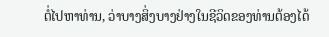ຕໍ່ໄປຫາທ່ານ, ວ່າບາງສິ່ງບາງຢ່າງໃນຊີວິດຂອງທ່ານຕ້ອງໄດ້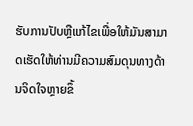ຮັບການປັບຫຼືແກ້ໄຂເພື່ອໃຫ້ມັນສາມາດເຮັດໃຫ້ທ່ານມີຄວາມສົມດຸນທາງດ້ານຈິດໃຈຫຼາຍຂຶ້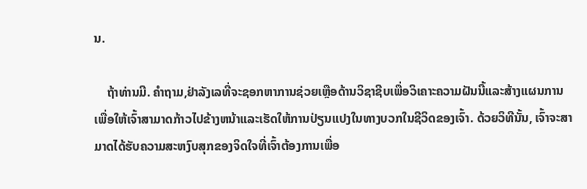ນ.

    ຖ້າທ່ານມີ. ຄໍາຖາມ,ຢ່າລັງເລທີ່ຈະຊອກຫາການຊ່ວຍເຫຼືອດ້ານວິຊາຊີບເພື່ອວິເຄາະຄວາມຝັນນີ້ແລະສ້າງແຜນການເພື່ອໃຫ້ເຈົ້າສາມາດກ້າວໄປຂ້າງຫນ້າແລະເຮັດໃຫ້ການປ່ຽນແປງໃນທາງບວກໃນຊີວິດຂອງເຈົ້າ. ດ້ວຍວິທີນັ້ນ, ເຈົ້າຈະສາມາດໄດ້ຮັບຄວາມສະຫງົບສຸກຂອງຈິດໃຈທີ່ເຈົ້າຕ້ອງການເພື່ອ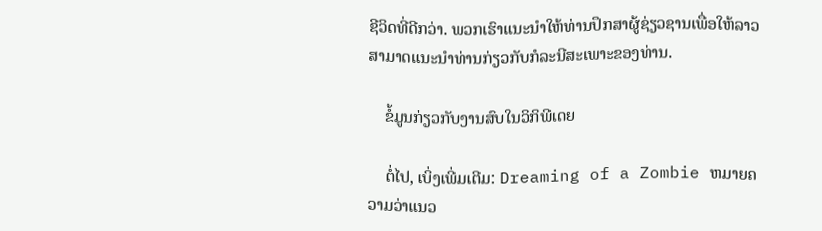ຊີວິດທີ່ດີກວ່າ. ພວກເຮົາແນະນໍາໃຫ້ທ່ານປຶກສາຜູ້ຊ່ຽວຊານເພື່ອໃຫ້ລາວສາມາດແນະນໍາທ່ານກ່ຽວກັບກໍລະນີສະເພາະຂອງທ່ານ.

    ຂໍ້ມູນກ່ຽວກັບງານສົບໃນວິກິພີເດຍ

    ຕໍ່ໄປ, ເບິ່ງເພີ່ມເຕີມ: Dreaming of a Zombie ຫມາຍຄວາມວ່າແນວ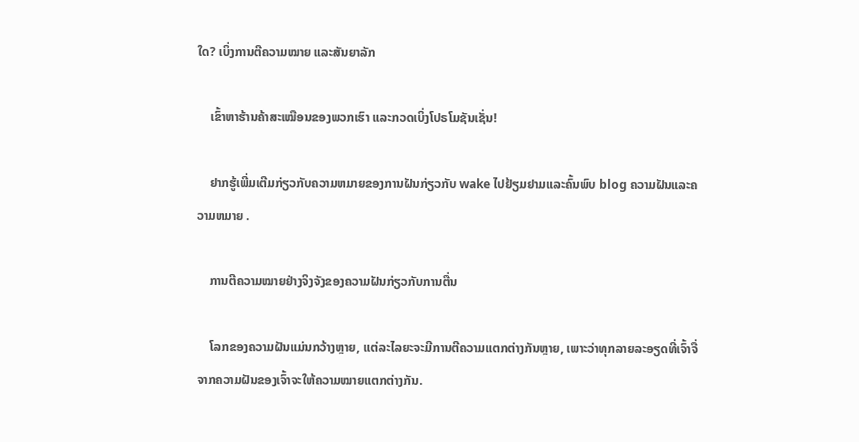ໃດ? ເບິ່ງການຕີຄວາມໝາຍ ແລະສັນຍາລັກ

    ເຂົ້າຫາຮ້ານຄ້າສະເໝືອນຂອງພວກເຮົາ ແລະກວດເບິ່ງໂປຣໂມຊັນເຊັ່ນ!

    ຢາກຮູ້ເພີ່ມເຕີມກ່ຽວກັບຄວາມຫມາຍຂອງການຝັນກ່ຽວກັບ wake ໄປຢ້ຽມຢາມແລະຄົ້ນພົບ blog ຄວາມຝັນແລະຄວາມຫມາຍ .

    ການຕີຄວາມໝາຍຢ່າງຈິງຈັງຂອງຄວາມຝັນກ່ຽວກັບການຕື່ນ

    ໂລກຂອງຄວາມຝັນແມ່ນກວ້າງຫຼາຍ, ແຕ່ລະໄລຍະຈະມີການຕີຄວາມແຕກຕ່າງກັນຫຼາຍ, ເພາະວ່າທຸກລາຍລະອຽດທີ່ເຈົ້າຈື່ຈາກຄວາມຝັນຂອງເຈົ້າຈະໃຫ້ຄວາມໝາຍແຕກຕ່າງກັນ.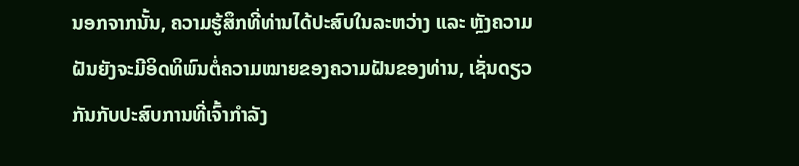ນອກຈາກນັ້ນ, ຄວາມຮູ້ສຶກທີ່ທ່ານໄດ້ປະສົບໃນລະຫວ່າງ ແລະ ຫຼັງຄວາມຝັນຍັງຈະມີອິດທິພົນຕໍ່ຄວາມໝາຍຂອງຄວາມຝັນຂອງທ່ານ, ເຊັ່ນດຽວກັນກັບປະສົບການທີ່ເຈົ້າກໍາລັງ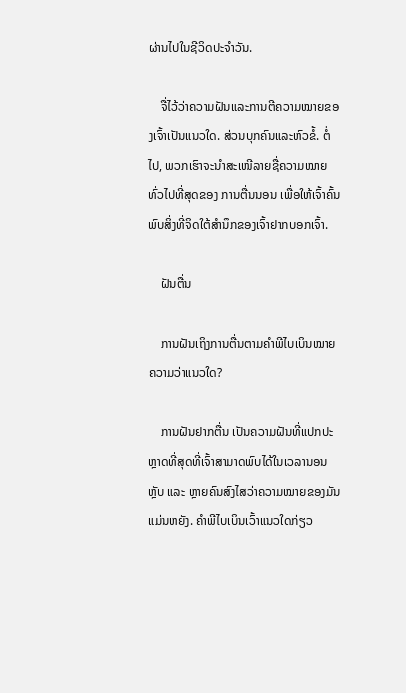ຜ່ານໄປໃນຊີວິດປະຈໍາວັນ.

    ຈື່ໄວ້ວ່າຄວາມຝັນແລະການຕີຄວາມໝາຍຂອງເຈົ້າເປັນແນວໃດ. ສ່ວນບຸກຄົນແລະຫົວຂໍ້. ຕໍ່ໄປ, ພວກເຮົາຈະນໍາສະເໜີລາຍຊື່ຄວາມໝາຍທົ່ວໄປທີ່ສຸດຂອງ ການຕື່ນນອນ ເພື່ອໃຫ້ເຈົ້າຄົ້ນພົບສິ່ງທີ່ຈິດໃຕ້ສຳນຶກຂອງເຈົ້າຢາກບອກເຈົ້າ.

    ຝັນຕື່ນ

    ການຝັນເຖິງການຕື່ນຕາມຄຳພີໄບເບິນໝາຍຄວາມວ່າແນວໃດ?

    ການຝັນຢາກຕື່ນ ເປັນຄວາມຝັນທີ່ແປກປະຫຼາດທີ່ສຸດທີ່ເຈົ້າສາມາດພົບໄດ້ໃນເວລານອນຫຼັບ ແລະ ຫຼາຍຄົນສົງໄສວ່າຄວາມໝາຍຂອງມັນແມ່ນຫຍັງ. ຄຳພີໄບເບິນເວົ້າແນວໃດກ່ຽວ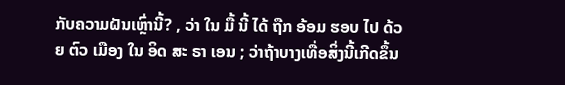ກັບຄວາມຝັນເຫຼົ່ານີ້? , ວ່າ ໃນ ມື້ ນີ້ ໄດ້ ຖືກ ອ້ອມ ຮອບ ໄປ ດ້ວຍ ຕົວ ເມືອງ ໃນ ອິດ ສະ ຣາ ເອນ ; ວ່າຖ້າບາງເທື່ອສິ່ງນີ້ເກີດຂຶ້ນ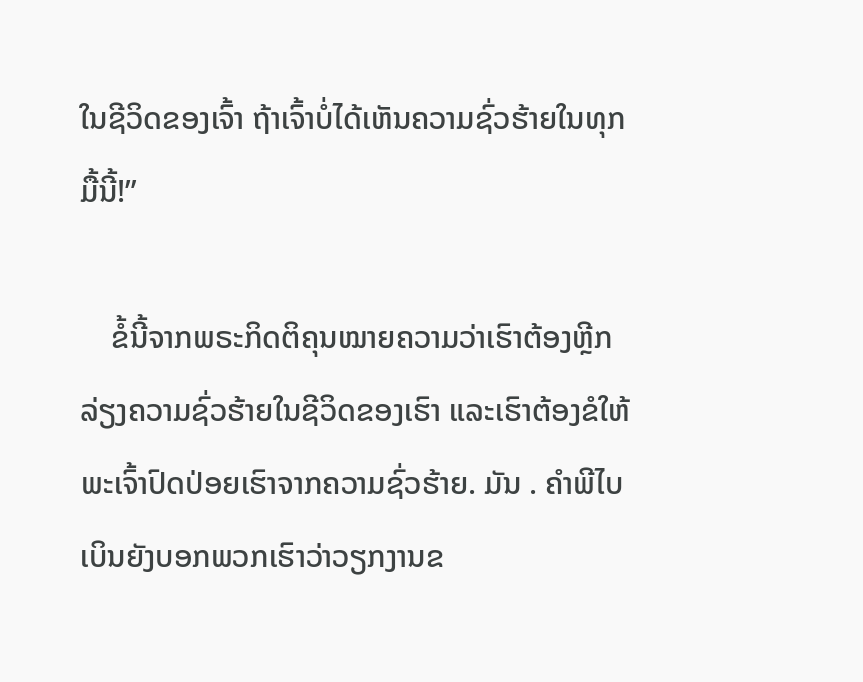ໃນຊີວິດຂອງເຈົ້າ ຖ້າເຈົ້າບໍ່ໄດ້ເຫັນຄວາມຊົ່ວຮ້າຍໃນທຸກມື້ນີ້!”

    ຂໍ້ນີ້ຈາກພຣະກິດຕິຄຸນໝາຍຄວາມວ່າເຮົາຕ້ອງຫຼີກລ່ຽງຄວາມຊົ່ວຮ້າຍໃນຊີວິດຂອງເຮົາ ແລະເຮົາຕ້ອງຂໍໃຫ້ພະເຈົ້າປົດປ່ອຍເຮົາຈາກຄວາມຊົ່ວຮ້າຍ. ມັນ . ຄໍາພີໄບເບິນຍັງບອກພວກເຮົາວ່າວຽກງານຂ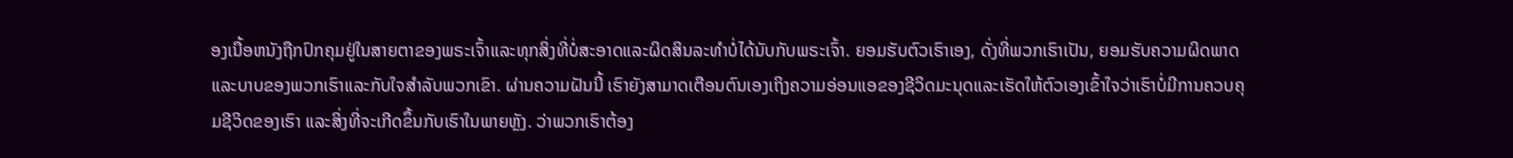ອງເນື້ອຫນັງຖືກປົກຄຸມຢູ່ໃນສາຍຕາຂອງພຣະເຈົ້າແລະທຸກສິ່ງທີ່ບໍ່ສະອາດແລະຜິດສິນລະທໍາບໍ່ໄດ້ນັບກັບພຣະເຈົ້າ. ຍອມຮັບຕົວເຮົາເອງ, ດັ່ງທີ່ພວກເຮົາເປັນ, ຍອມຮັບຄວາມຜິດພາດແລະບາບຂອງພວກເຮົາແລະກັບໃຈສໍາລັບພວກເຂົາ. ຜ່ານຄວາມຝັນນີ້ ເຮົາຍັງສາມາດເຕືອນຕົນເອງເຖິງຄວາມອ່ອນແອຂອງຊີວິດມະນຸດແລະເຮັດໃຫ້ຕົວເອງເຂົ້າໃຈວ່າເຮົາບໍ່ມີການຄວບຄຸມຊີວິດຂອງເຮົາ ແລະສິ່ງທີ່ຈະເກີດຂຶ້ນກັບເຮົາໃນພາຍຫຼັງ. ວ່າພວກເຮົາຕ້ອງ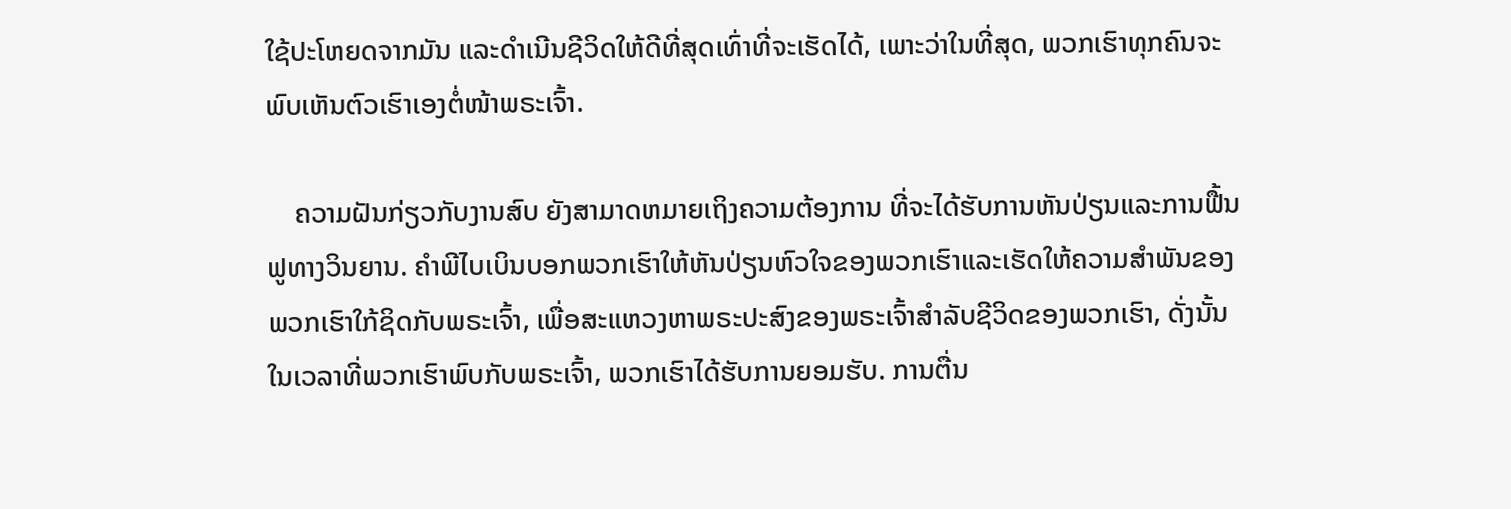ໃຊ້ປະໂຫຍດຈາກມັນ ແລະດໍາເນີນຊີວິດໃຫ້ດີທີ່ສຸດເທົ່າທີ່ຈະເຮັດໄດ້, ເພາະວ່າໃນທີ່ສຸດ, ພວກເຮົາທຸກຄົນຈະພົບເຫັນຕົວເຮົາເອງຕໍ່ໜ້າພຣະເຈົ້າ.

    ຄວາມຝັນກ່ຽວກັບງານສົບ ຍັງສາມາດຫມາຍເຖິງຄວາມຕ້ອງການ ທີ່ຈະໄດ້ຮັບການຫັນປ່ຽນແລະການຟື້ນຟູທາງວິນຍານ. ຄໍາພີໄບເບິນບອກພວກເຮົາໃຫ້ຫັນປ່ຽນຫົວໃຈຂອງພວກເຮົາແລະເຮັດໃຫ້ຄວາມສໍາພັນຂອງພວກເຮົາໃກ້ຊິດກັບພຣະເຈົ້າ, ເພື່ອສະແຫວງຫາພຣະປະສົງຂອງພຣະເຈົ້າສໍາລັບຊີວິດຂອງພວກເຮົາ, ດັ່ງນັ້ນໃນເວລາທີ່ພວກເຮົາພົບກັບພຣະເຈົ້າ, ພວກເຮົາໄດ້ຮັບການຍອມຮັບ. ການຕື່ນ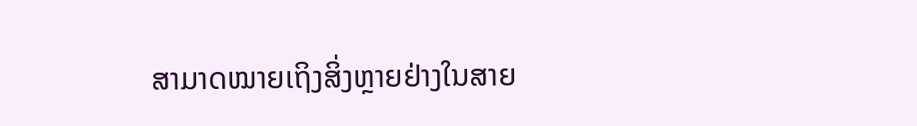ສາມາດໝາຍເຖິງສິ່ງຫຼາຍຢ່າງໃນສາຍ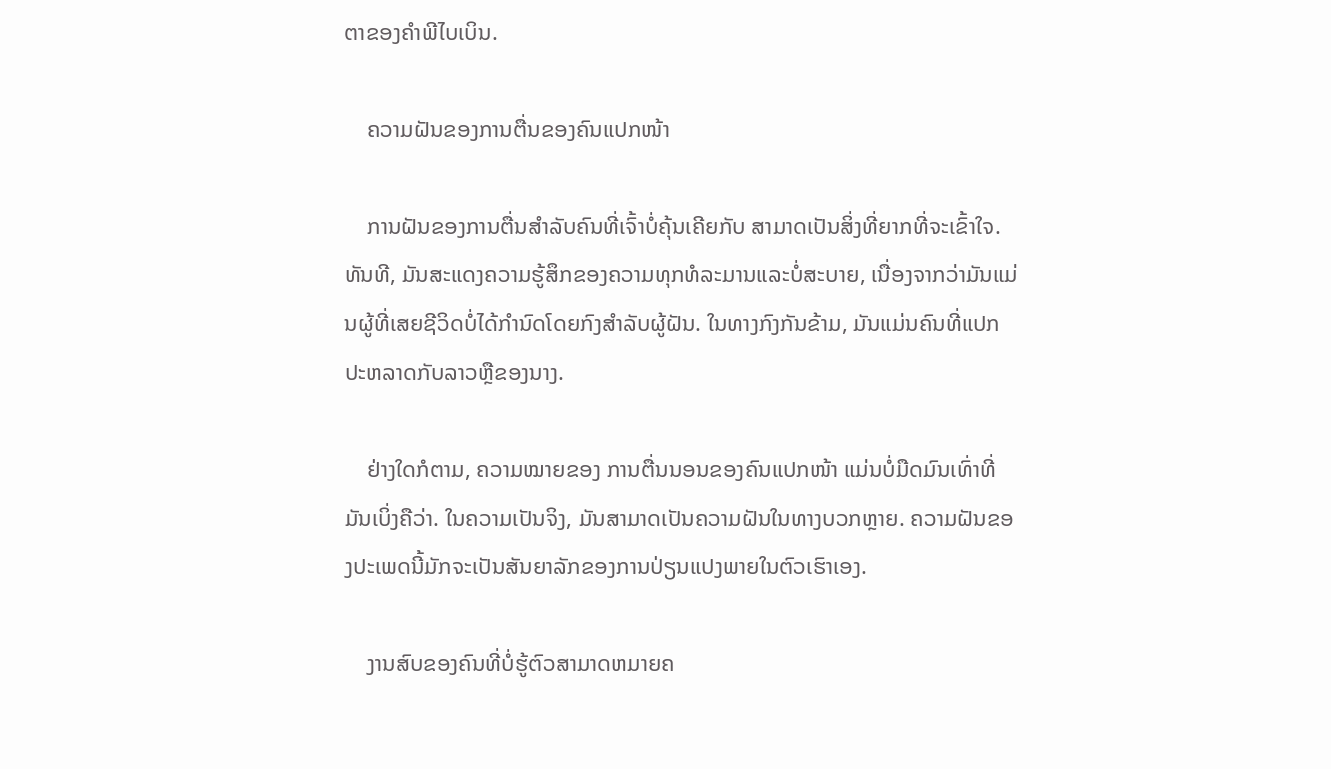ຕາຂອງຄຳພີໄບເບິນ.

    ຄວາມຝັນຂອງການຕື່ນຂອງຄົນແປກໜ້າ

    ການຝັນຂອງການຕື່ນສຳລັບຄົນທີ່ເຈົ້າບໍ່ຄຸ້ນເຄີຍກັບ ສາມາດເປັນສິ່ງທີ່ຍາກທີ່ຈະເຂົ້າໃຈ. ທັນທີ, ມັນສະແດງຄວາມຮູ້ສຶກຂອງຄວາມທຸກທໍລະມານແລະບໍ່ສະບາຍ, ເນື່ອງຈາກວ່າມັນແມ່ນຜູ້ທີ່ເສຍຊີວິດບໍ່ໄດ້ກໍານົດໂດຍກົງສໍາລັບຜູ້ຝັນ. ໃນທາງກົງກັນຂ້າມ, ມັນແມ່ນຄົນທີ່ແປກປະຫລາດກັບລາວຫຼືຂອງນາງ.

    ຢ່າງໃດກໍຕາມ, ຄວາມໝາຍຂອງ ການຕື່ນນອນຂອງຄົນແປກໜ້າ ແມ່ນບໍ່ມືດມົນເທົ່າທີ່ມັນເບິ່ງຄືວ່າ. ໃນຄວາມເປັນຈິງ, ມັນສາມາດເປັນຄວາມຝັນໃນທາງບວກຫຼາຍ. ຄວາມຝັນຂອງປະເພດນີ້ມັກຈະເປັນສັນຍາລັກຂອງການປ່ຽນແປງພາຍໃນຕົວເຮົາເອງ.

    ງານສົບຂອງຄົນທີ່ບໍ່ຮູ້ຕົວສາມາດຫມາຍຄ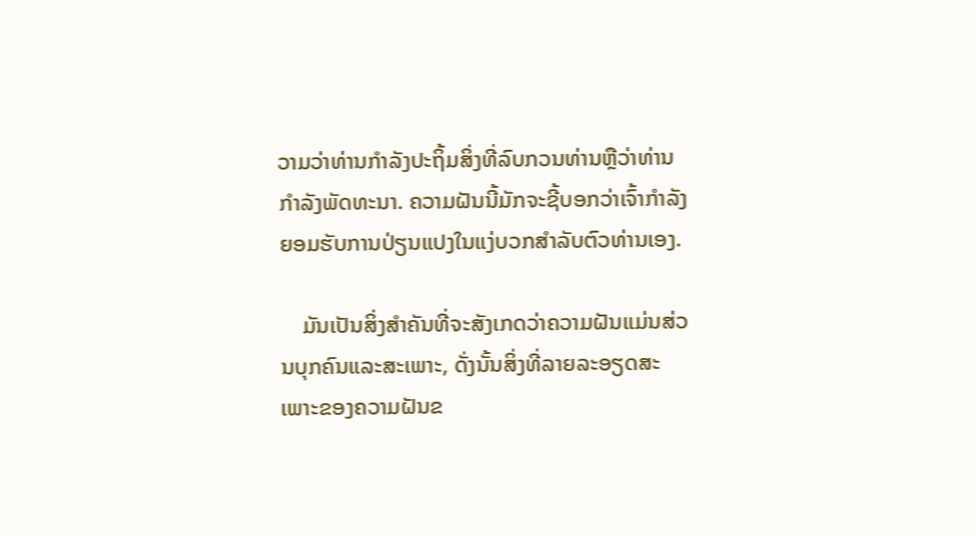ວາມວ່າທ່ານກໍາລັງປະຖິ້ມສິ່ງທີ່ລົບກວນທ່ານຫຼືວ່າທ່ານກໍາລັງພັດທະນາ. ຄວາມຝັນນີ້ມັກຈະຊີ້ບອກວ່າເຈົ້າກໍາລັງຍອມຮັບການປ່ຽນແປງໃນແງ່ບວກສໍາລັບຕົວທ່ານເອງ.

    ມັນເປັນສິ່ງສໍາຄັນທີ່ຈະສັງເກດວ່າຄວາມຝັນແມ່ນສ່ວນບຸກຄົນແລະສະເພາະ, ດັ່ງນັ້ນສິ່ງທີ່ລາຍລະອຽດສະເພາະຂອງຄວາມຝັນຂ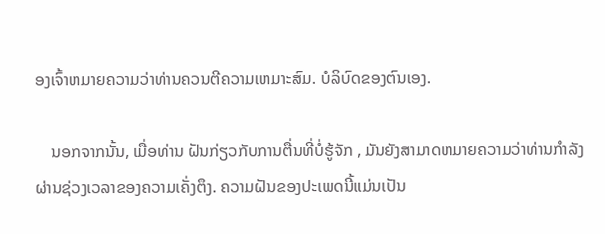ອງເຈົ້າຫມາຍຄວາມວ່າທ່ານຄວນຕີຄວາມເຫມາະສົມ. ບໍລິບົດຂອງຕົນເອງ.

    ນອກຈາກນັ້ນ, ເມື່ອທ່ານ ຝັນກ່ຽວກັບການຕື່ນທີ່ບໍ່ຮູ້ຈັກ , ມັນຍັງສາມາດຫມາຍຄວາມວ່າທ່ານກໍາລັງຜ່ານຊ່ວງເວລາຂອງຄວາມເຄັ່ງຕຶງ. ຄວາມຝັນຂອງປະເພດນີ້ແມ່ນເປັນ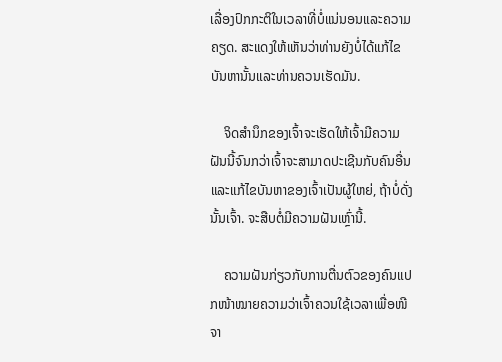ເລື່ອງປົກກະຕິໃນເວລາທີ່ບໍ່ແນ່ນອນແລະຄວາມຄຽດ. ສະແດງໃຫ້ເຫັນວ່າທ່ານຍັງບໍ່ໄດ້ແກ້ໄຂບັນຫານັ້ນແລະທ່ານຄວນເຮັດມັນ.

    ຈິດສໍານຶກຂອງເຈົ້າຈະເຮັດໃຫ້ເຈົ້າມີຄວາມຝັນນີ້ຈົນກວ່າເຈົ້າຈະສາມາດປະເຊີນກັບຄົນອື່ນແລະແກ້ໄຂບັນຫາຂອງເຈົ້າເປັນຜູ້ໃຫຍ່, ຖ້າບໍ່ດັ່ງນັ້ນເຈົ້າ. ຈະສືບຕໍ່ມີຄວາມຝັນເຫຼົ່ານີ້.

    ຄວາມຝັນກ່ຽວກັບການຕື່ນຕົວຂອງຄົນແປກໜ້າໝາຍຄວາມວ່າເຈົ້າຄວນໃຊ້ເວລາເພື່ອໜີຈາ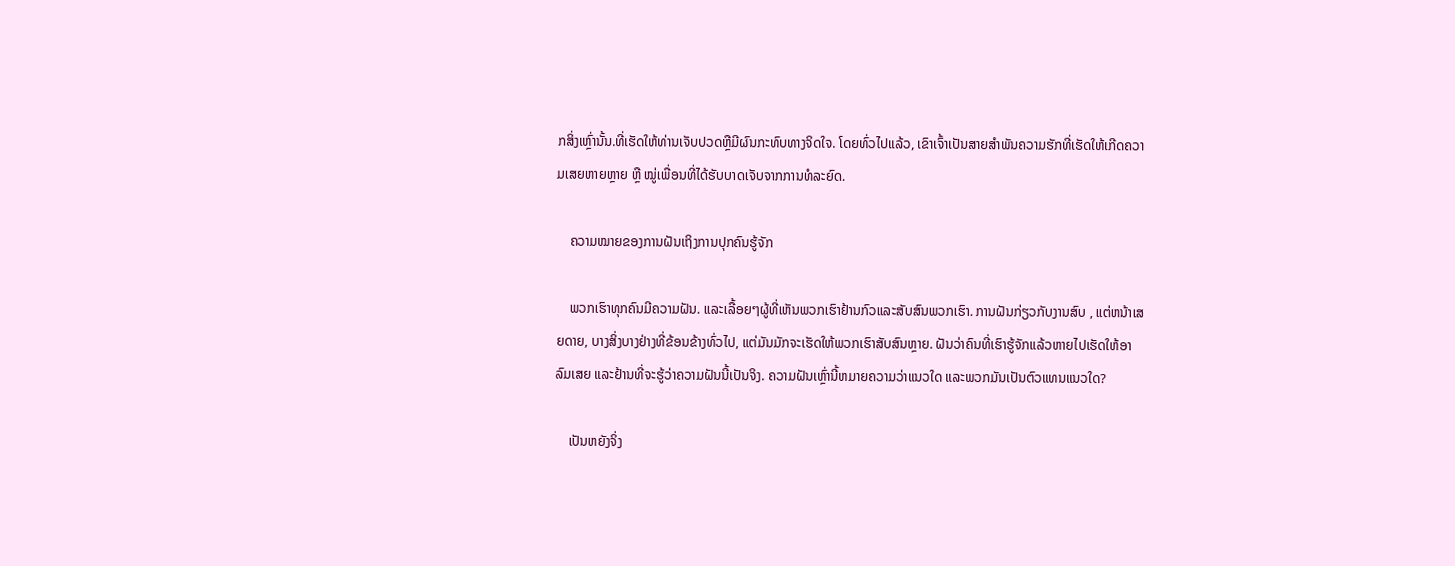ກສິ່ງເຫຼົ່ານັ້ນ.ທີ່ເຮັດໃຫ້ທ່ານເຈັບປວດຫຼືມີຜົນກະທົບທາງຈິດໃຈ. ໂດຍທົ່ວໄປແລ້ວ, ເຂົາເຈົ້າເປັນສາຍສຳພັນຄວາມຮັກທີ່ເຮັດໃຫ້ເກີດຄວາມເສຍຫາຍຫຼາຍ ຫຼື ໝູ່ເພື່ອນທີ່ໄດ້ຮັບບາດເຈັບຈາກການທໍລະຍົດ.

    ຄວາມໝາຍຂອງການຝັນເຖິງການປຸກຄົນຮູ້ຈັກ

    ພວກເຮົາທຸກຄົນມີຄວາມຝັນ. ແລະເລື້ອຍໆຜູ້ທີ່ເຫັນພວກເຮົາຢ້ານກົວແລະສັບສົນພວກເຮົາ. ການຝັນກ່ຽວກັບງານສົບ , ແຕ່ຫນ້າເສຍດາຍ, ບາງສິ່ງບາງຢ່າງທີ່ຂ້ອນຂ້າງທົ່ວໄປ, ແຕ່ມັນມັກຈະເຮັດໃຫ້ພວກເຮົາສັບສົນຫຼາຍ. ຝັນວ່າຄົນທີ່ເຮົາຮູ້ຈັກແລ້ວຫາຍໄປເຮັດໃຫ້ອາລົມເສຍ ແລະຢ້ານທີ່ຈະຮູ້ວ່າຄວາມຝັນນີ້ເປັນຈິງ. ຄວາມຝັນເຫຼົ່ານີ້ຫມາຍຄວາມວ່າແນວໃດ ແລະພວກມັນເປັນຕົວແທນແນວໃດ?

    ເປັນຫຍັງຈິ່ງ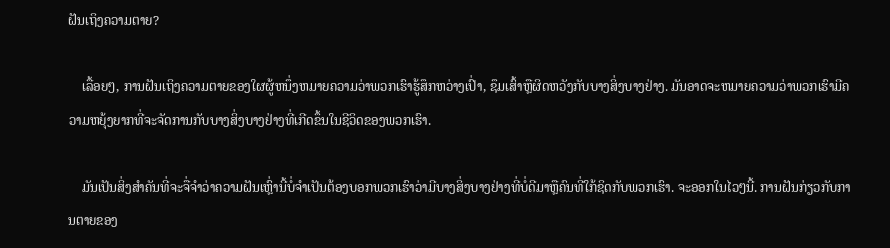ຝັນເຖິງຄວາມຕາຍ?

    ເລື້ອຍໆ, ການຝັນເຖິງຄວາມຕາຍຂອງໃຜຜູ້ຫນຶ່ງຫມາຍຄວາມວ່າພວກເຮົາຮູ້ສຶກຫວ່າງເປົ່າ, ຊຶມເສົ້າຫຼືຜິດຫວັງກັບບາງສິ່ງບາງຢ່າງ. ມັນອາດຈະຫມາຍຄວາມວ່າພວກເຮົາມີຄວາມຫຍຸ້ງຍາກທີ່ຈະຈັດການກັບບາງສິ່ງບາງຢ່າງທີ່ເກີດຂຶ້ນໃນຊີວິດຂອງພວກເຮົາ.

    ມັນເປັນສິ່ງສໍາຄັນທີ່ຈະຈື່ຈໍາວ່າຄວາມຝັນເຫຼົ່ານີ້ບໍ່ຈໍາເປັນຕ້ອງບອກພວກເຮົາວ່າມີບາງສິ່ງບາງຢ່າງທີ່ບໍ່ດີມາຫຼືຄົນທີ່ໃກ້ຊິດກັບພວກເຮົາ. ຈະອອກໃນໄວໆນີ້. ການຝັນກ່ຽວກັບການຕາຍຂອງ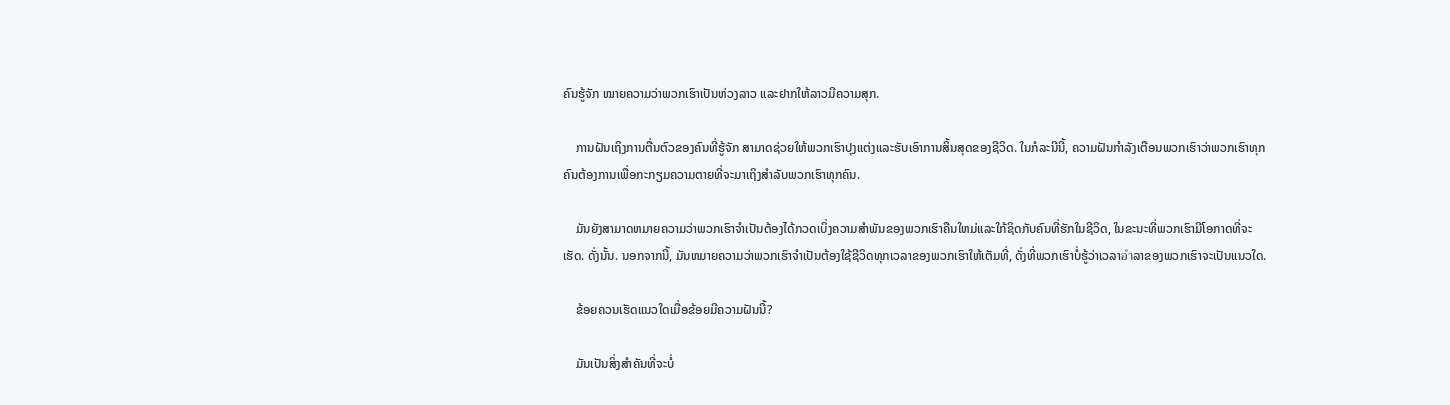ຄົນຮູ້ຈັກ ໝາຍຄວາມວ່າພວກເຮົາເປັນຫ່ວງລາວ ແລະຢາກໃຫ້ລາວມີຄວາມສຸກ.

    ການຝັນເຖິງການຕື່ນຕົວຂອງຄົນທີ່ຮູ້ຈັກ ສາມາດຊ່ວຍໃຫ້ພວກເຮົາປຸງແຕ່ງແລະຮັບເອົາການສິ້ນສຸດຂອງຊີວິດ. ໃນກໍລະນີນີ້, ຄວາມຝັນກໍາລັງເຕືອນພວກເຮົາວ່າພວກເຮົາທຸກຄົນຕ້ອງການເພື່ອກະກຽມຄວາມຕາຍທີ່ຈະມາເຖິງສໍາລັບພວກເຮົາທຸກຄົນ.

    ມັນຍັງສາມາດຫມາຍຄວາມວ່າພວກເຮົາຈໍາເປັນຕ້ອງໄດ້ກວດເບິ່ງຄວາມສໍາພັນຂອງພວກເຮົາຄືນໃຫມ່ແລະໃກ້ຊິດກັບຄົນທີ່ຮັກໃນຊີວິດ, ໃນຂະນະທີ່ພວກເຮົາມີໂອກາດທີ່ຈະເຮັດ. ດັ່ງນັ້ນ. ນອກຈາກນີ້, ມັນຫມາຍຄວາມວ່າພວກເຮົາຈໍາເປັນຕ້ອງໃຊ້ຊີວິດທຸກເວລາຂອງພວກເຮົາໃຫ້ເຕັມທີ່, ດັ່ງທີ່ພວກເຮົາບໍ່ຮູ້ວ່າເວລາอำລາຂອງພວກເຮົາຈະເປັນແນວໃດ.

    ຂ້ອຍຄວນເຮັດແນວໃດເມື່ອຂ້ອຍມີຄວາມຝັນນີ້?

    ມັນເປັນສິ່ງສໍາຄັນທີ່ຈະບໍ່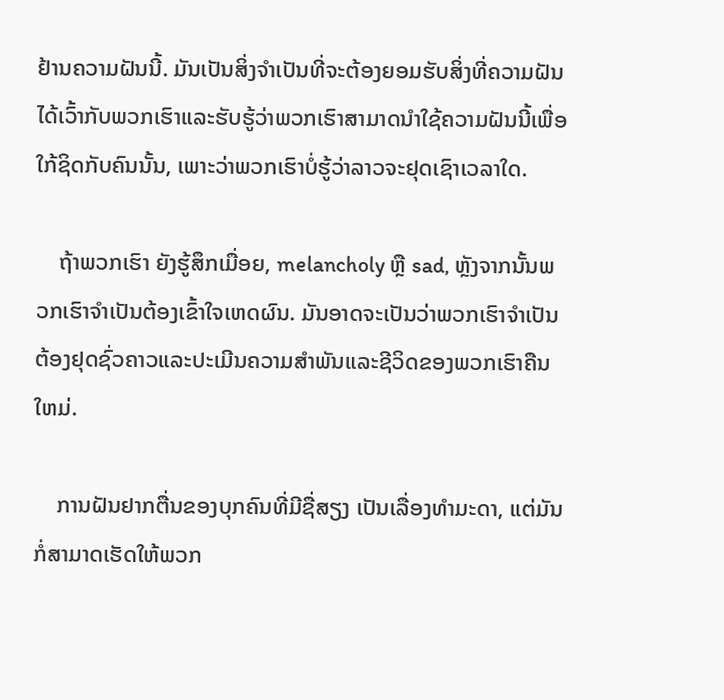ຢ້ານຄວາມຝັນນີ້. ມັນເປັນສິ່ງຈໍາເປັນທີ່ຈະຕ້ອງຍອມຮັບສິ່ງທີ່ຄວາມຝັນໄດ້ເວົ້າກັບພວກເຮົາແລະຮັບຮູ້ວ່າພວກເຮົາສາມາດນໍາໃຊ້ຄວາມຝັນນີ້ເພື່ອໃກ້ຊິດກັບຄົນນັ້ນ, ເພາະວ່າພວກເຮົາບໍ່ຮູ້ວ່າລາວຈະຢຸດເຊົາເວລາໃດ.

    ຖ້າພວກເຮົາ ຍັງຮູ້ສຶກເມື່ອຍ, melancholy ຫຼື sad, ຫຼັງຈາກນັ້ນພວກເຮົາຈໍາເປັນຕ້ອງເຂົ້າໃຈເຫດຜົນ. ມັນອາດຈະເປັນວ່າພວກເຮົາຈໍາເປັນຕ້ອງຢຸດຊົ່ວຄາວແລະປະເມີນຄວາມສໍາພັນແລະຊີວິດຂອງພວກເຮົາຄືນໃຫມ່.

    ການຝັນຢາກຕື່ນຂອງບຸກຄົນທີ່ມີຊື່ສຽງ ເປັນເລື່ອງທໍາມະດາ, ແຕ່ມັນກໍ່ສາມາດເຮັດໃຫ້ພວກ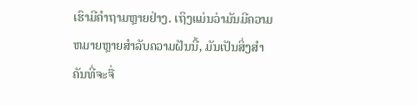ເຮົາມີຄໍາຖາມຫຼາຍຢ່າງ. ເຖິງແມ່ນວ່າມັນມີຄວາມຫມາຍຫຼາຍສໍາລັບຄວາມຝັນນີ້, ມັນເປັນສິ່ງສໍາຄັນທີ່ຈະຈື່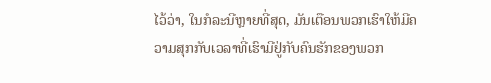ໄວ້ວ່າ, ໃນກໍລະນີຫຼາຍທີ່ສຸດ, ມັນເຕືອນພວກເຮົາໃຫ້ມີຄວາມສຸກກັບເວລາທີ່ເຮົາມີຢູ່ກັບຄົນຮັກຂອງພວກ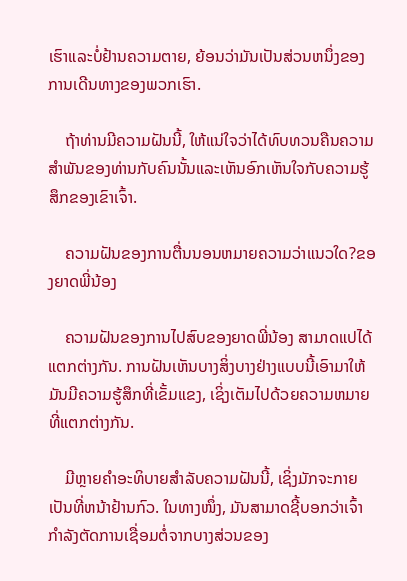ເຮົາແລະບໍ່ຢ້ານຄວາມຕາຍ, ຍ້ອນວ່າມັນເປັນສ່ວນຫນຶ່ງຂອງການເດີນທາງຂອງພວກເຮົາ.

    ຖ້າທ່ານມີຄວາມຝັນນີ້, ໃຫ້ແນ່ໃຈວ່າໄດ້ທົບທວນຄືນຄວາມສໍາພັນຂອງທ່ານກັບຄົນນັ້ນແລະເຫັນອົກເຫັນໃຈກັບຄວາມຮູ້ສຶກຂອງເຂົາເຈົ້າ.

    ຄວາມຝັນຂອງການຕື່ນນອນຫມາຍຄວາມວ່າແນວໃດ?ຂອງຍາດພີ່ນ້ອງ

    ຄວາມຝັນຂອງການໄປສົບຂອງຍາດພີ່ນ້ອງ ສາມາດແປໄດ້ແຕກຕ່າງກັນ. ການຝັນເຫັນບາງສິ່ງບາງຢ່າງແບບນີ້ເອົາມາໃຫ້ມັນມີຄວາມຮູ້ສຶກທີ່ເຂັ້ມແຂງ, ເຊິ່ງເຕັມໄປດ້ວຍຄວາມຫມາຍທີ່ແຕກຕ່າງກັນ.

    ມີຫຼາຍຄໍາອະທິບາຍສໍາລັບຄວາມຝັນນີ້, ເຊິ່ງມັກຈະກາຍເປັນທີ່ຫນ້າຢ້ານກົວ. ໃນທາງໜຶ່ງ, ມັນສາມາດຊີ້ບອກວ່າເຈົ້າກຳລັງຕັດການເຊື່ອມຕໍ່ຈາກບາງສ່ວນຂອງ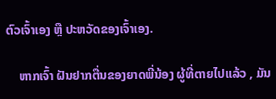ຕົວເຈົ້າເອງ ຫຼື ປະຫວັດຂອງເຈົ້າເອງ.

    ຫາກເຈົ້າ ຝັນຢາກຕື່ນຂອງຍາດພີ່ນ້ອງ ຜູ້ທີ່ຕາຍໄປແລ້ວ , ມັນ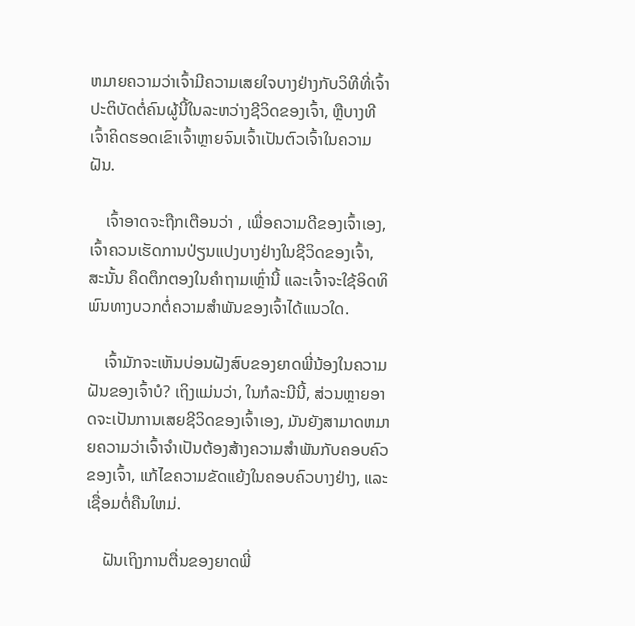ຫມາຍຄວາມວ່າເຈົ້າມີຄວາມເສຍໃຈບາງຢ່າງກັບວິທີທີ່ເຈົ້າປະຕິບັດຕໍ່ຄົນຜູ້ນີ້ໃນລະຫວ່າງຊີວິດຂອງເຈົ້າ, ຫຼືບາງທີເຈົ້າຄິດຮອດເຂົາເຈົ້າຫຼາຍຈົນເຈົ້າເປັນຕົວເຈົ້າໃນຄວາມຝັນ.

    ເຈົ້າອາດຈະຖືກເຕືອນວ່າ , ເພື່ອຄວາມດີຂອງເຈົ້າເອງ, ເຈົ້າຄວນເຮັດການປ່ຽນແປງບາງຢ່າງໃນຊີວິດຂອງເຈົ້າ, ສະນັ້ນ ຄຶດຕຶກຕອງໃນຄຳຖາມເຫຼົ່ານີ້ ແລະເຈົ້າຈະໃຊ້ອິດທິພົນທາງບວກຕໍ່ຄວາມສຳພັນຂອງເຈົ້າໄດ້ແນວໃດ.

    ເຈົ້າມັກຈະເຫັນບ່ອນຝັງສົບຂອງຍາດພີ່ນ້ອງໃນຄວາມຝັນຂອງເຈົ້າບໍ? ເຖິງແມ່ນວ່າ, ໃນກໍລະນີນີ້, ສ່ວນຫຼາຍອາດຈະເປັນການເສຍຊີວິດຂອງເຈົ້າເອງ, ມັນຍັງສາມາດຫມາຍຄວາມວ່າເຈົ້າຈໍາເປັນຕ້ອງສ້າງຄວາມສໍາພັນກັບຄອບຄົວຂອງເຈົ້າ, ແກ້ໄຂຄວາມຂັດແຍ້ງໃນຄອບຄົວບາງຢ່າງ, ແລະເຊື່ອມຕໍ່ຄືນໃຫມ່.

    ຝັນເຖິງການຕື່ນຂອງຍາດພີ່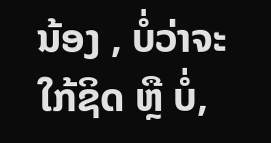ນ້ອງ , ບໍ່ວ່າຈະໃກ້ຊິດ ຫຼື ບໍ່,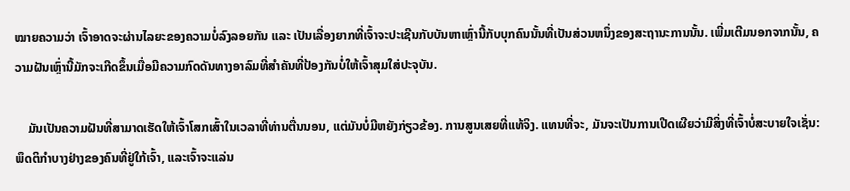ໝາຍຄວາມວ່າ ເຈົ້າອາດຈະຜ່ານໄລຍະຂອງຄວາມບໍ່ລົງລອຍກັນ ແລະ ເປັນເລື່ອງຍາກທີ່ເຈົ້າຈະປະເຊີນກັບບັນຫາເຫຼົ່ານີ້ກັບບຸກຄົນນັ້ນທີ່ເປັນສ່ວນຫນຶ່ງຂອງສະຖານະການນັ້ນ. ເພີ່ມເຕີມນອກຈາກນັ້ນ, ຄວາມຝັນເຫຼົ່ານີ້ມັກຈະເກີດຂຶ້ນເມື່ອມີຄວາມກົດດັນທາງອາລົມທີ່ສໍາຄັນທີ່ປ້ອງກັນບໍ່ໃຫ້ເຈົ້າສຸມໃສ່ປະຈຸບັນ.

    ມັນເປັນຄວາມຝັນທີ່ສາມາດເຮັດໃຫ້ເຈົ້າໂສກເສົ້າໃນເວລາທີ່ທ່ານຕື່ນນອນ, ແຕ່ມັນບໍ່ມີຫຍັງກ່ຽວຂ້ອງ. ການສູນເສຍທີ່ແທ້ຈິງ. ແທນທີ່ຈະ, ມັນຈະເປັນການເປີດເຜີຍວ່າມີສິ່ງທີ່ເຈົ້າບໍ່ສະບາຍໃຈເຊັ່ນ: ພຶດຕິກໍາບາງຢ່າງຂອງຄົນທີ່ຢູ່ໃກ້ເຈົ້າ, ແລະເຈົ້າຈະແລ່ນ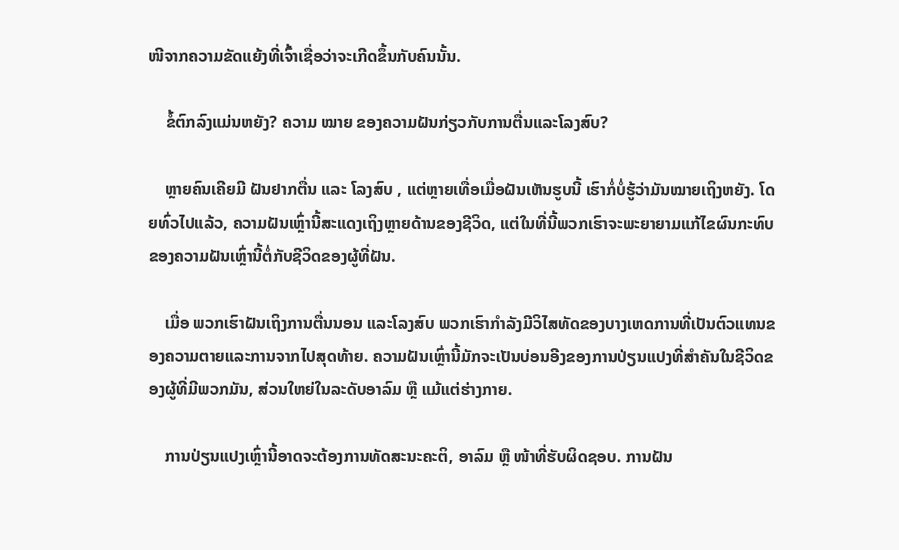ໜີຈາກຄວາມຂັດແຍ້ງທີ່ເຈົ້າເຊື່ອວ່າຈະເກີດຂຶ້ນກັບຄົນນັ້ນ.

    ຂໍ້ຕົກລົງແມ່ນຫຍັງ? ຄວາມ ໝາຍ ຂອງຄວາມຝັນກ່ຽວກັບການຕື່ນແລະໂລງສົບ?

    ຫຼາຍຄົນເຄີຍມີ ຝັນຢາກຕື່ນ ແລະ ໂລງສົບ , ແຕ່ຫຼາຍເທື່ອເມື່ອຝັນເຫັນຮູບນີ້ ເຮົາກໍ່ບໍ່ຮູ້ວ່າມັນໝາຍເຖິງຫຍັງ. ໂດຍທົ່ວໄປແລ້ວ, ຄວາມຝັນເຫຼົ່ານີ້ສະແດງເຖິງຫຼາຍດ້ານຂອງຊີວິດ, ແຕ່ໃນທີ່ນີ້ພວກເຮົາຈະພະຍາຍາມແກ້ໄຂຜົນກະທົບຂອງຄວາມຝັນເຫຼົ່ານີ້ຕໍ່ກັບຊີວິດຂອງຜູ້ທີ່ຝັນ.

    ເມື່ອ ພວກເຮົາຝັນເຖິງການຕື່ນນອນ ແລະໂລງສົບ ພວກເຮົາກໍາລັງມີວິໄສທັດຂອງບາງເຫດການທີ່ເປັນຕົວແທນຂອງຄວາມຕາຍແລະການຈາກໄປສຸດທ້າຍ. ຄວາມຝັນເຫຼົ່ານີ້ມັກຈະເປັນບ່ອນອີງຂອງການປ່ຽນແປງທີ່ສຳຄັນໃນຊີວິດຂອງຜູ້ທີ່ມີພວກມັນ, ສ່ວນໃຫຍ່ໃນລະດັບອາລົມ ຫຼື ແມ້ແຕ່ຮ່າງກາຍ.

    ການປ່ຽນແປງເຫຼົ່ານີ້ອາດຈະຕ້ອງການທັດສະນະຄະຕິ, ອາລົມ ຫຼື ໜ້າທີ່ຮັບຜິດຊອບ. ການຝັນ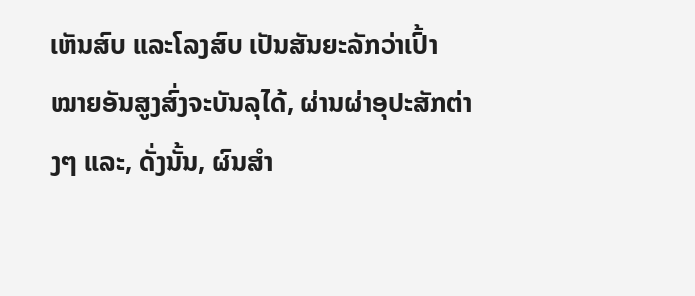ເຫັນສົບ ແລະໂລງສົບ ເປັນສັນຍະລັກວ່າເປົ້າໝາຍອັນສູງສົ່ງຈະບັນລຸໄດ້, ຜ່ານຜ່າອຸປະສັກຕ່າງໆ ແລະ, ດັ່ງນັ້ນ, ຜົນສຳ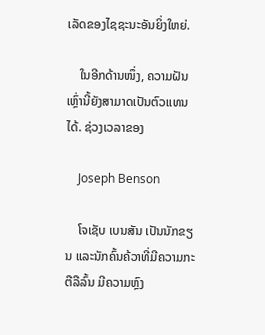ເລັດຂອງໄຊຊະນະອັນຍິ່ງໃຫຍ່.

    ໃນອີກດ້ານໜຶ່ງ, ຄວາມຝັນເຫຼົ່ານີ້ຍັງສາມາດເປັນຕົວແທນໄດ້. ຊ່ວງເວລາຂອງ

    Joseph Benson

    ໂຈເຊັບ ເບນສັນ ເປັນນັກຂຽນ ແລະນັກຄົ້ນຄ້ວາທີ່ມີຄວາມກະຕືລືລົ້ນ ມີຄວາມຫຼົງ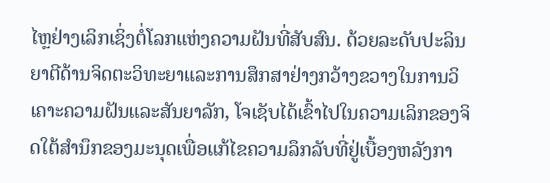ໄຫຼຢ່າງເລິກເຊິ່ງຕໍ່ໂລກແຫ່ງຄວາມຝັນທີ່ສັບສົນ. ດ້ວຍລະດັບປະລິນຍາຕີດ້ານຈິດຕະວິທະຍາແລະການສຶກສາຢ່າງກວ້າງຂວາງໃນການວິເຄາະຄວາມຝັນແລະສັນຍາລັກ, ໂຈເຊັບໄດ້ເຂົ້າໄປໃນຄວາມເລິກຂອງຈິດໃຕ້ສໍານຶກຂອງມະນຸດເພື່ອແກ້ໄຂຄວາມລຶກລັບທີ່ຢູ່ເບື້ອງຫລັງກາ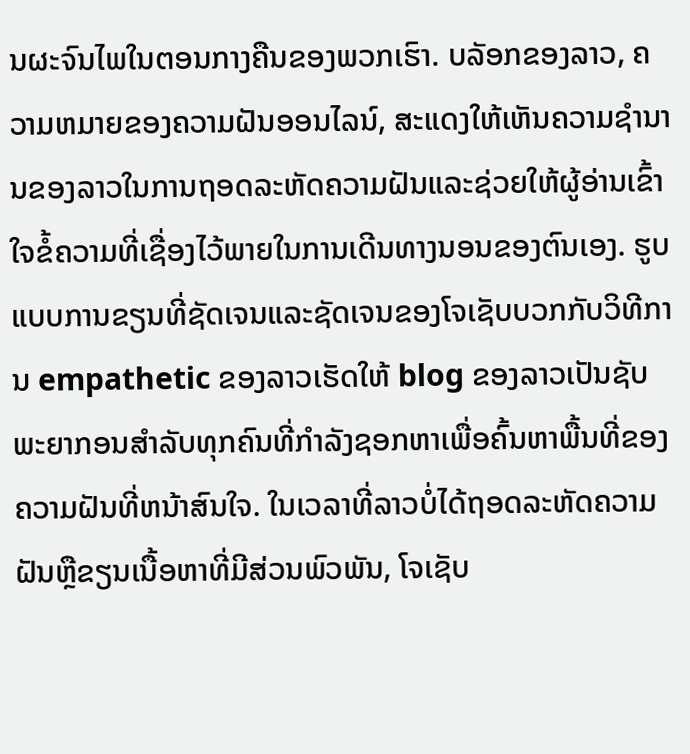ນຜະຈົນໄພໃນຕອນກາງຄືນຂອງພວກເຮົາ. ບລັອກຂອງລາວ, ຄວາມຫມາຍຂອງຄວາມຝັນອອນໄລນ໌, ສະແດງໃຫ້ເຫັນຄວາມຊໍານານຂອງລາວໃນການຖອດລະຫັດຄວາມຝັນແລະຊ່ວຍໃຫ້ຜູ້ອ່ານເຂົ້າໃຈຂໍ້ຄວາມທີ່ເຊື່ອງໄວ້ພາຍໃນການເດີນທາງນອນຂອງຕົນເອງ. ຮູບແບບການຂຽນທີ່ຊັດເຈນແລະຊັດເຈນຂອງໂຈເຊັບບວກກັບວິທີການ empathetic ຂອງລາວເຮັດໃຫ້ blog ຂອງລາວເປັນຊັບພະຍາກອນສໍາລັບທຸກຄົນທີ່ກໍາລັງຊອກຫາເພື່ອຄົ້ນຫາພື້ນທີ່ຂອງຄວາມຝັນທີ່ຫນ້າສົນໃຈ. ໃນເວລາທີ່ລາວບໍ່ໄດ້ຖອດລະຫັດຄວາມຝັນຫຼືຂຽນເນື້ອຫາທີ່ມີສ່ວນພົວພັນ, ໂຈເຊັບ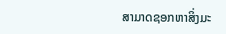ສາມາດຊອກຫາສິ່ງມະ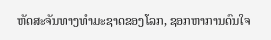ຫັດສະຈັນທາງທໍາມະຊາດຂອງໂລກ, ຊອກຫາການດົນໃຈ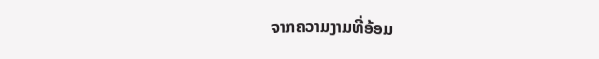ຈາກຄວາມງາມທີ່ອ້ອມ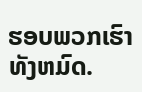ຮອບພວກເຮົາທັງຫມົດ.